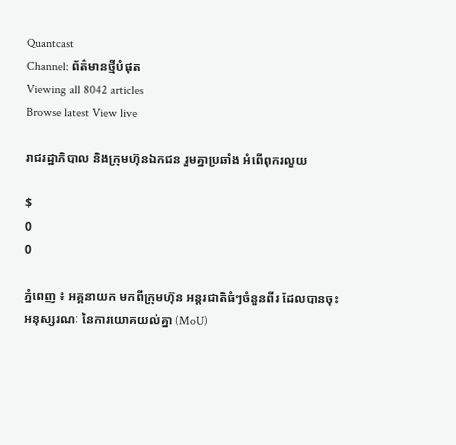Quantcast
Channel: ព័ត៌មានថ្មីបំផុត
Viewing all 8042 articles
Browse latest View live

រាជរដ្ឋាភិបាល និងក្រុមហ៊ុនឯកជន រួមគ្នាប្រឆាំង អំពើពុករលួយ

$
0
0

ភ្នំពេញ ៖ អគ្គនាយក មកពីក្រុមហ៊ុន អន្តរជាតិធំៗចំនួនពីរ ដែលបានចុះអនុស្សរណៈ នៃការយោគយល់គ្នា (MoU)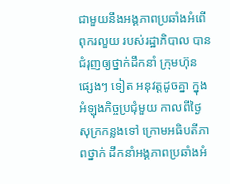ជាមួយនឹងអង្គភាពប្រឆាំងអំពើពុករលួយ របស់រដ្ឋាភិបាល បានជំរុញឲ្យថ្នាក់ដឹកនាំ ក្រុមហ៊ុន ផ្សេងៗ ទៀត អនុវត្តដូចគ្នា ក្នុងអំឡុងកិច្ចប្រជុំមួយ កាលពីថ្ងៃសុក្រកន្លងទៅ ក្រោមអធិបតីភាពថ្នាក់ ដឹកនាំអង្គភាពប្រឆាំងអំ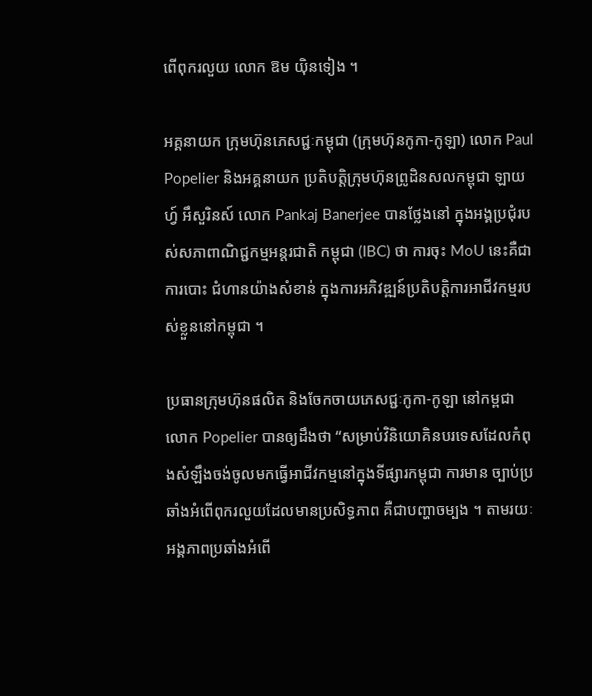ពើពុករលួយ លោក ឱម យ៉ិនទៀង ។

អគ្គនាយក ក្រុមហ៊ុនភេសជ្ជៈកម្ពុជា (ក្រុមហ៊ុនកូកា-កូឡា) លោក Paul Popelier និងអគ្គនាយក ប្រតិបត្តិក្រុមហ៊ុនព្រូដិនសលកម្ពុជា ឡាយហ្វ៍ អឹសួរិនស៍ លោក Pankaj Banerjee បានថ្លែងនៅ ក្នុងអង្គប្រជុំរបស់សភាពាណិជ្ជកម្មអន្តរជាតិ កម្ពុជា (IBC) ថា ការចុះ MoU នេះគឺជាការបោះ ជំហានយ៉ាងសំខាន់ ក្នុងការអភិវឌ្ឍន៍ប្រតិបត្តិការអាជីវកម្មរបស់ខ្លួននៅកម្ពុជា ។

ប្រធានក្រុមហ៊ុនផលិត និងចែកចាយភេសជ្ជៈកូកា-កូឡា នៅកម្ពជា លោក Popelier បានឲ្យដឹងថា “សម្រាប់វិនិយោគិនបរទេសដែលកំពុងសំឡឹងចង់ចូលមកធ្វើអាជីវកម្មនៅក្នុងទីផ្សារកម្ពុជា ការមាន ច្បាប់ប្រឆាំងអំពើពុករលួយដែលមានប្រសិទ្ធភាព គឺជាបញ្ហាចម្បង ។ តាមរយៈអង្គភាពប្រឆាំងអំពើ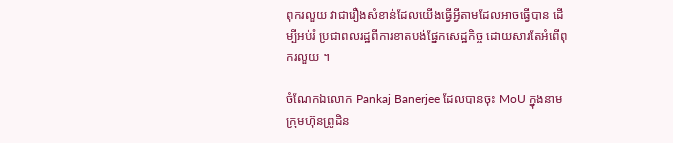ពុករលួយ វាជារឿងសំខាន់ដែលយើងធ្វើអ្វីតាមដែលអាចធ្វើបាន ដើម្បីអប់រំ ប្រជាពលរដ្ឋពីការខាតបង់ផ្នែកសេដ្ឋកិច្ច ដោយសារតែអំពើពុករលួយ ។

ចំណែកឯលោក Pankaj Banerjee ដែលបានចុះ MoU ក្នុងនាមក្រុមហ៊ុនព្រូដិន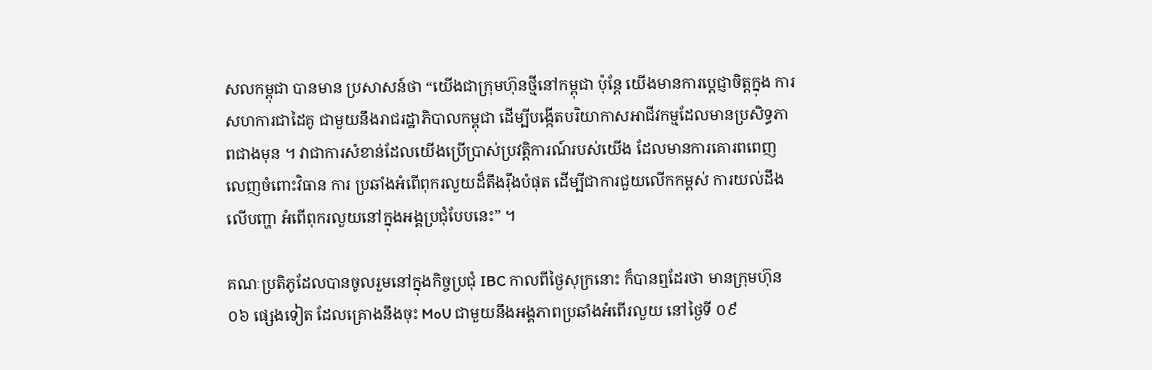សលកម្ពុជា បានមាន ប្រសាសន៍ថា “យើងជាក្រុមហ៊ុនថ្មីនៅកម្ពុជា ប៉ុន្តែ យើងមានការប្ដេជ្ញាចិត្តក្នុង ការសហការជាដៃគូ ជាមួយនឹងរាជរដ្ឋាភិបាលកម្ពុជា ដើម្បីបង្កើតបរិយាកាសអាជីវកម្មដែលមានប្រសិទ្ធភាពជាងមុន ។ វាជាការសំខាន់ដែលយើងប្រើប្រាស់ប្រវត្តិការណ៍របស់យើង ដែលមានការគោរពពេញ លេញចំពោះវិធាន ការ ប្រឆាំងអំពើពុករលួយដ៏តឹងរ៉ឹងបំផុត ដើម្បីជាការជួយលើកកម្ពស់ ការយល់ដឹងលើបញ្ហា អំពើពុករលួយនៅក្នុងអង្គប្រជុំបែបនេះ” ។

គណៈប្រតិភូដែលបានចូលរួមនៅក្នុងកិច្ចប្រជុំ IBC កាលពីថ្ងៃសុក្រនោះ ក៏បានឮដែរថា មានក្រុមហ៊ុន ០៦ ផ្សេងទៀត ដែលគ្រោងនឹងចុះ MoU ជាមួយនឹងអង្គភាពប្រឆាំងអំពើរលួយ នៅថ្ងៃទី ០៩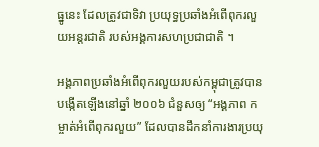ធ្នូនេះ ដែលត្រូវជាទិវា ប្រយុទ្ធប្រឆាំងអំពើពុករលួយអន្តរជាតិ របស់អង្គការសហប្រជាជាតិ ។

អង្គភាពប្រឆាំងអំពើពុករលួយរបស់កម្ពុជាត្រូវបានបង្កើតឡើងនៅឆ្នាំ ២០០៦ ជំនួសឲ្យ “អង្គភាព កម្ចាត់អំពើពុករលួយ” ដែលបានដឹកនាំការងារប្រយុ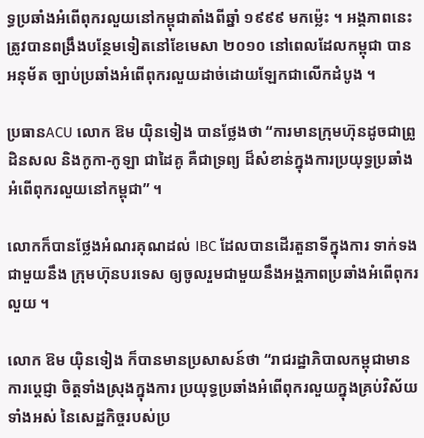ទ្ធប្រឆាំងអំពើពុករលួយនៅកម្ពុជាតាំងពីឆ្នាំ ១៩៩៩ មកម្ល៉េះ ។ អង្គភាពនេះត្រូវបានពង្រឹងបន្ថែមទៀតនៅខែមេសា ២០១០ នៅពេលដែលកម្ពុជា បានអនុម័ត ច្បាប់ប្រឆាំងអំពើពុករលួយដាច់ដោយឡែកជាលើកដំបូង ។

ប្រធានACU លោក ឱម យ៉ិនទៀង បានថ្លែងថា “ការមានក្រុមហ៊ុនដូចជាព្រូដិនសល និងកូកា-កូឡា ជាដៃគូ គឺជាទ្រព្យ ដ៏សំខាន់ក្នុងការប្រយុទ្ធប្រឆាំងអំពើពុករលួយនៅកម្ពុជា” ។

លោកក៏បានថ្លែងអំណរគុណដល់ IBC ដែលបានដើរតួនាទីក្នុងការ ទាក់ទងជាមួយនឹង ក្រុមហ៊ុនបរទេស ឲ្យចូលរួមជាមួយនឹងអង្គភាពប្រឆាំងអំពើពុករលួយ ។

លោក ឱម យ៉ិនទៀង ក៏បានមានប្រសាសន៍ថា “រាជរដ្ឋាភិបាលកម្ពុជាមានការប្ដេជ្ញា ចិត្តទាំងស្រុងក្នុងការ ប្រយុទ្ធប្រឆាំងអំពើពុករលួយក្នុងគ្រប់វិស័យទាំងអស់ នៃសេដ្ឋកិច្ចរបស់ប្រ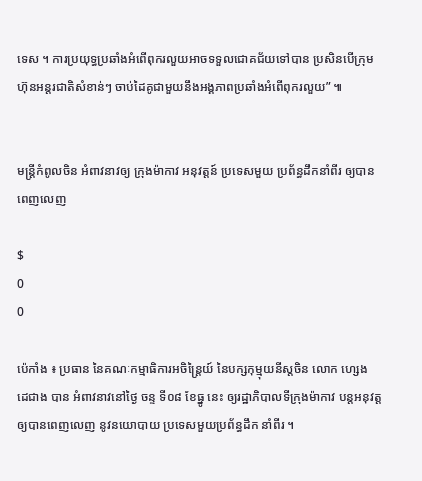ទេស ។ ការប្រយុទ្ធប្រឆាំងអំពើពុករលួយអាចទទួលជោគជ័យទៅបាន ប្រសិនបើក្រុមហ៊ុនអន្តរជាតិសំខាន់ៗ ចាប់ដៃគូជាមួយនឹងអង្គភាពប្រឆាំងអំពើពុករលួយ” ៕


មន្ត្រីកំពូលចិន អំពាវនាវឲ្យ ក្រុងម៉ាកាវ អនុវត្តន៍ ប្រទេសមួយ ប្រព័ន្ធដឹកនាំពីរ ឲ្យបានពេញលេញ

$
0
0

ប៉េកាំង ៖ ប្រធាន នៃគណៈកម្មាធិការអចិន្រៃ្តយ៍ នៃបក្សកុម្មុយនីស្តចិន លោក ហ្សេង ដេជាង បាន អំពាវនាវនៅថ្ងៃ ចន្ទ ទី០៨ ខែធ្នូ នេះ ឲ្យរដ្ឋាភិបាលទីក្រុងម៉ាកាវ បន្តអនុវត្តឲ្យបានពេញលេញ នូវនយោបាយ ប្រទេសមួយប្រព័ន្ធដឹក នាំពីរ ។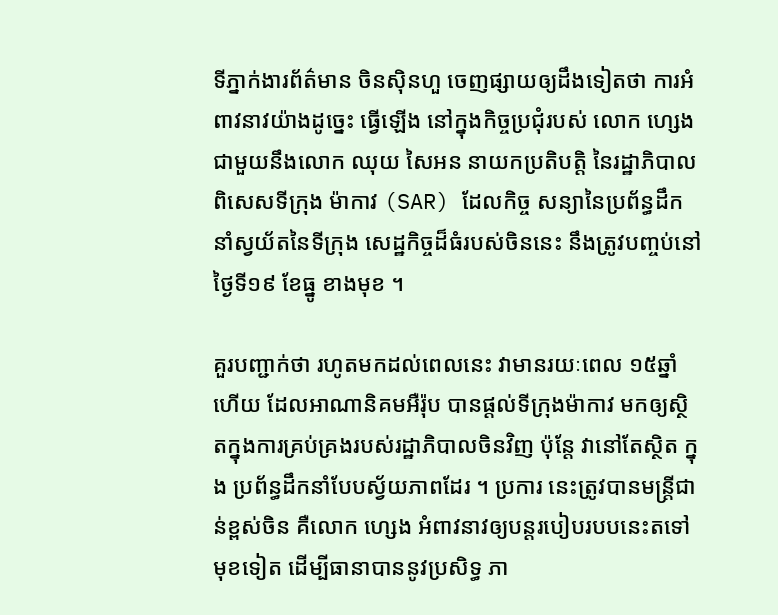ទីភ្នាក់ងារព័ត៌មាន ចិនស៊ិនហួ ចេញផ្សាយឲ្យដឹងទៀតថា ការអំពាវនាវយ៉ាងដូច្នេះ ធ្វើឡើង នៅក្នុងកិច្ចប្រជុំរបស់ លោក ហ្សេង ជាមួយនឹងលោក ឈុយ សៃអន នាយកប្រតិបត្តិ នៃរដ្ឋាភិបាលពិសេសទីក្រុង ម៉ាកាវ (SAR) ដែលកិច្ច សន្យានៃប្រព័ន្ធដឹកនាំស្វយ័តនៃទីក្រុង សេដ្ឋកិច្ចដ៏ធំរបស់ចិននេះ នឹងត្រូវបញ្ចប់នៅថ្ងៃទី១៩ ខែធ្នូ ខាងមុខ ។

គួរបញ្ជាក់ថា រហូតមកដល់ពេលនេះ វាមានរយៈពេល ១៥ឆ្នាំហើយ ដែលអាណានិគមអឺរ៉ុប បានផ្តល់ទីក្រុងម៉ាកាវ មកឲ្យស្ថិតក្នុងការគ្រប់គ្រងរបស់រដ្ឋាភិបាលចិនវិញ ប៉ុន្តែ វានៅតែស្ថិត ក្នុង ប្រព័ន្ធដឹកនាំបែបស្វ័យភាពដែរ ។ ប្រការ នេះត្រូវបានមន្ត្រីជាន់ខ្ពស់ចិន គឺលោក ហ្សេង អំពាវនាវឲ្យបន្តរបៀបរបបនេះតទៅមុខទៀត ដើម្បីធានាបាននូវប្រសិទ្ធ ភា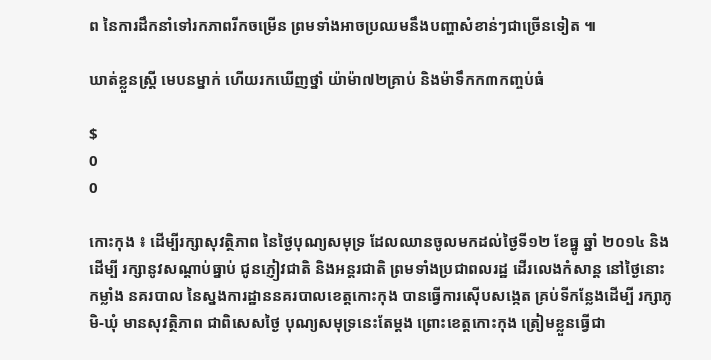ព នៃការដឹកនាំទៅរកភាពរីកចម្រើន ព្រមទាំងអាចប្រឈមនឹងបញ្ហាសំខាន់ៗជាច្រើនទៀត ៕

ឃាត់ខ្លួនស្ដ្រី មេបនម្នាក់ ហើយរកឃើញថ្នាំ យ៉ាម៉ា៧២គ្រាប់ និងម៉ាទឹកក៣កញ្ចប់ធំ

$
0
0

កោះកុង ៖ ដើម្បីរក្សាសុវត្ថិភាព នៃថ្ងៃបុណ្យសមុទ្រ ដែលឈានចូលមកដល់ថ្ងៃទី១២ ខែធ្នូ ឆ្នាំ ២០១៤ និងដើម្បី រក្សានូវសណ្ដាប់ធ្នាប់ ជូនភ្ញៀវជាតិ និងអន្ដរជាតិ ព្រមទាំងប្រជាពលរដ្ឋ ដើរលេងកំសាន្ដ នៅថ្ងៃនោះ កម្លាំង នគរបាល នៃស្នងការដ្ឋាននគរបាលខេត្តកោះកុង បានធ្វើការស៊ើបសង្កេត គ្រប់ទីកន្លែងដើម្បី រក្សាភូមិ-ឃុំ មានសុវត្ថិភាព ជាពិសេសថ្ងៃ បុណ្យសមុទ្រនេះតែម្តង ព្រោះខេត្ដកោះកុង ត្រៀមខ្លួនធ្វើជា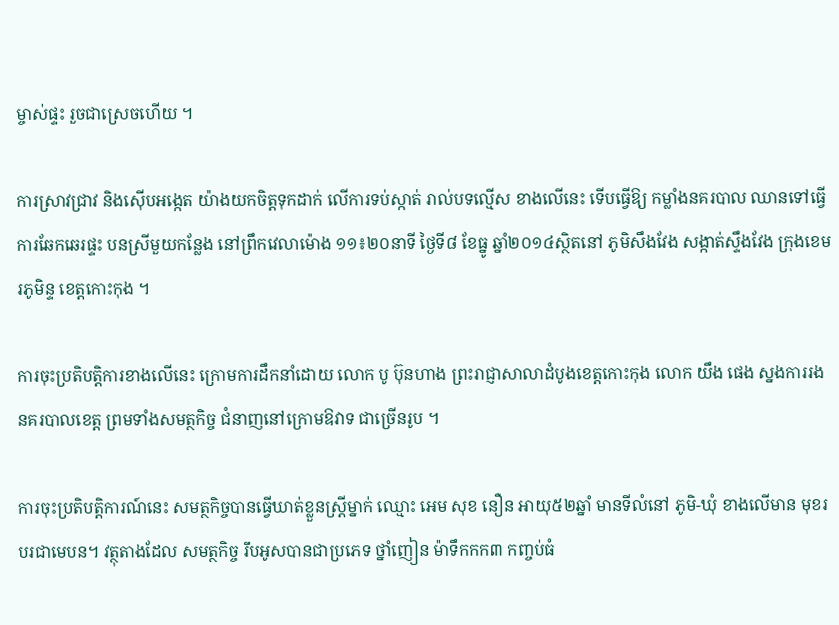ម្ចាស់ផ្ទះ រួចជាស្រេចហើយ ។

ការស្រាវជ្រាវ និងស៊ើបអង្កេត យ៉ាងយកចិត្ដទុកដាក់ លើការទប់ស្កាត់ រាល់បទល្មើស ខាងលើនេះ ទើបធ្វើឱ្យ កម្លាំងនគរបាល ឈានទៅធ្វើការឆែកឆេរផ្ទះ បនស្រីមួយកន្លែង នៅព្រឹកវេលាម៉ោង ១១៖២០នាទី ថ្ងៃទី៨ ខែធ្នូ ឆ្នាំ២០១៤ស្ថិតនៅ ភូមិសឹងវែង សង្កាត់ស្ទឹងវែង ក្រុងខេមរភូមិន្ទ ខេត្ដកោះកុង ។

ការចុះប្រតិបត្ដិការខាងលើនេះ ក្រោមការដឹកនាំដោយ លោក បូ ប៊ុនហាង ព្រះរាជ្ញាសាលាដំបូងខេត្ដកោះកុង លោក យឹង ផេង ស្នងការរង នគរបាលខេត្ដ ព្រមទាំងសមត្ថកិច្ច ជំនាញនៅក្រោមឱវាទ ជាច្រើនរូប ។

ការចុះប្រតិបត្ដិការណ៍នេះ សមត្ថកិច្ចបានធ្វើឃាត់ខ្លួនស្ដ្រីម្នាក់ ឈ្មោះ អេម សុខ នឿន អាយុ៥២ឆ្នាំ មានទីលំនៅ ភូមិ-ឃុំ ខាងលើមាន មុខរបរជាមេបន។ វត្ថុតាងដែល សមត្ថកិច្ច រឹបអូសបានជាប្រភេទ ថ្នាំញៀន ម៉ាទឹកកក៣ កញ្ចប់ធំ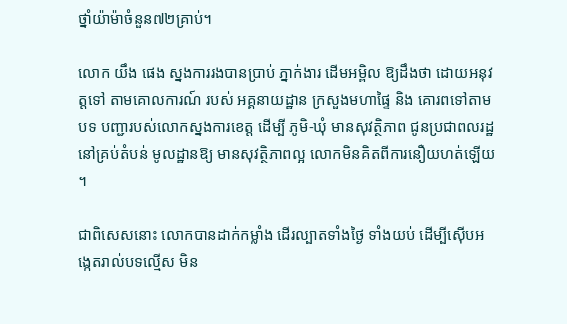ថ្នាំយ៉ាម៉ាចំនួន៧២គ្រាប់។

លោក យឹង ផេង ស្នងការរងបានប្រាប់ ភ្នាក់ងារ ដើមអម្ពិល ឱ្យដឹងថា ដោយអនុវត្ដទៅ តាមគោលការណ៍ របស់ អគ្គនាយដ្ឋាន ក្រសួងមហាផ្ទៃ និង គោរពទៅតាមបទ បញ្ជារបស់លោកស្នងការខេត្ដ ដើម្បី ភូមិ-ឃុំ មានសុវត្ថិភាព ជូនប្រជាពលរដ្ឋ នៅគ្រប់តំបន់ មូលដ្ឋានឱ្យ មានសុវត្ថិភាពល្អ លោកមិនគិតពីការនឿយហត់ឡើយ ។

ជាពិសេសនោះ លោកបានដាក់កម្លាំង ដើរល្បាតទាំងថ្ងៃ ទាំងយប់ ដើម្បីស៊ើបអង្កេតរាល់បទល្មើស មិន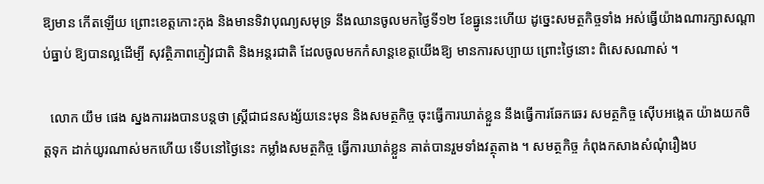ឱ្យមាន កើតឡើយ ព្រោះខេត្ដកោះកុង និងមានទិវាបុណ្យសមុទ្រ នឹងឈានចូលមកថ្ងៃទី១២ ខែធ្នូនេះហើយ ដូច្នេះសមត្ថកិច្ចទាំង អស់ធ្វើយ៉ាងណារក្សាសណ្ដាប់ធ្នាប់ ឱ្យបានល្អដើម្បី សុវត្ថិភាពភ្ញៀវជាតិ និងអន្តរជាតិ ដែលចូលមកកំសាន្ដខេត្ដយើងឱ្យ មានការសប្បាយ ព្រោះថ្ងៃនោះ ពិសេសណាស់ ។

  លោក យឹម ផេង ស្នងការរងបានបន្ដថា ស្ដ្រីជាជនសង្ស័យនេះមុន និងសមត្ថកិច្ច ចុះធ្វើការឃាត់ខ្លួន នឹងធ្វើការឆែកឆេរ សមត្ថកិច្ច ស៊ើបអង្កេត យ៉ាងយកចិត្ដទុក ដាក់យូរណាស់មកហើយ ទើបនៅថ្ងៃនេះ កម្លាំងសមត្ថកិច្ច ធ្វើការឃាត់ខ្លួន គាត់បានរួមទាំងវត្ថុតាង ។ សមត្ថកិច្ច កំពុងកសាងសំណុំរឿងប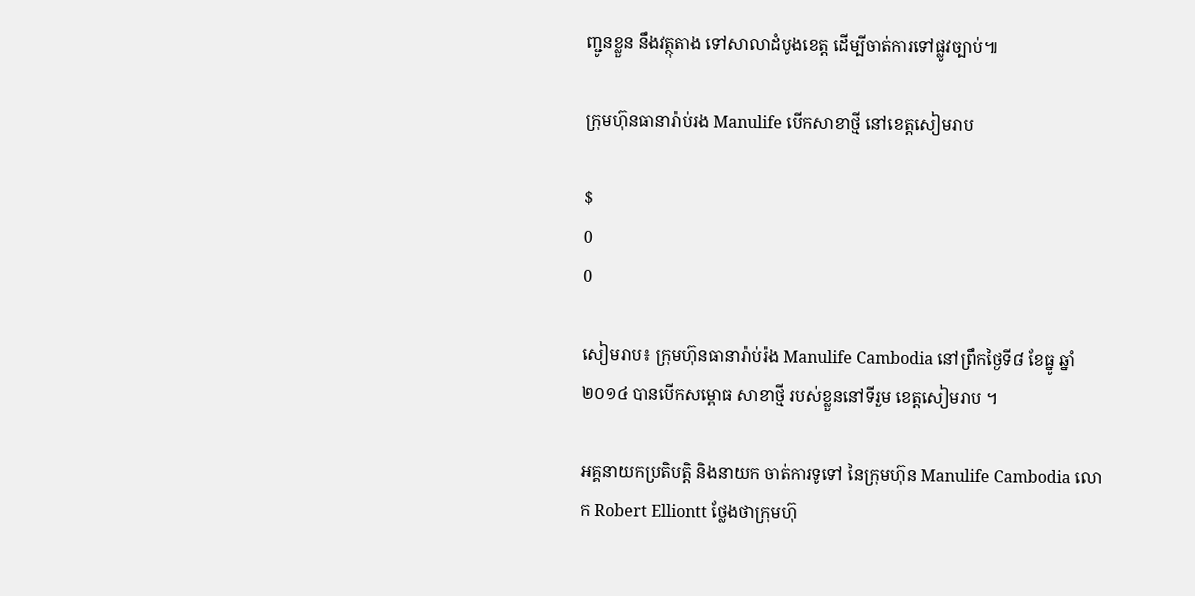ញ្ជូនខ្លួន នឹងវត្ថុតាង ទៅសាលាដំបូងខេត្ដ ដើម្បីចាត់ការទៅផ្លូវច្បាប់៕

ក្រុមហ៊ុនធានារ៉ាប់រង Manulife បើកសាខាថ្មី នៅខេត្តសៀមរាប

$
0
0

សៀមរាប៖ ក្រុមហ៊ុនធានារ៉ាប់រ៉ង Manulife Cambodia នៅព្រឹកថ្ងៃទី៨ ខែធ្នូ ឆ្នាំ២០១៤ បានបើកសម្ពោធ សាខាថ្មី របស់ខ្លួននៅទីរួម ខេត្តសៀមរាប ។

អគ្គនាយកប្រតិបត្តិ និងនាយក ចាត់ការទូទៅ នៃក្រុមហ៊ុន Manulife Cambodia លោក Robert Elliontt ថ្លែងថាក្រុមហ៊ុ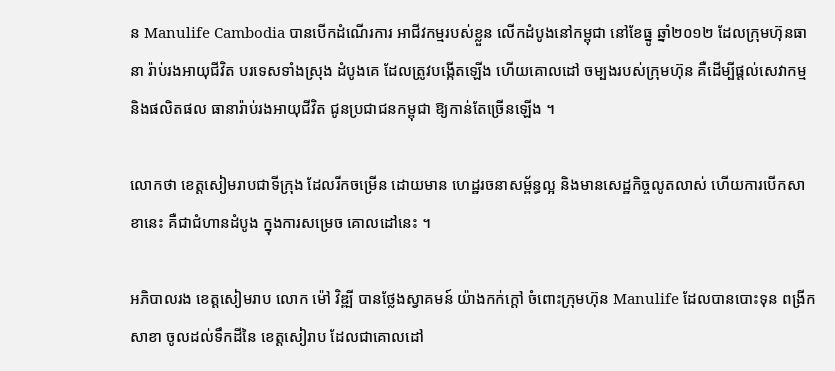ន Manulife Cambodia បានបើកដំណើរការ អាជីវកម្មរបស់ខ្លួន លើកដំបូងនៅកម្ពុជា នៅខែធ្នូ ឆ្នាំ២០១២ ដែលក្រុមហ៊ុនធានា រ៉ាប់រងអាយុជីវិត បរទេសទាំងស្រុង ដំបូងគេ ដែលត្រូវបង្កើតឡើង ហើយគោលដៅ ចម្បងរបស់ក្រុមហ៊ុន គឺដើម្បីផ្ដល់សេវាកម្ម និងផលិតផល ធានារ៉ាប់រងអាយុជីវិត ជូនប្រជាជនកម្ពុជា ឱ្យកាន់តែច្រើនឡើង ។

លោកថា ខេត្តសៀមរាបជាទីក្រុង ដែលរីកចម្រើន ដោយមាន ហេដ្ឋរចនាសម្ព័ន្ធល្អ និងមានសេដ្ឋកិច្ចលូតលាស់ ហើយការបើកសាខានេះ គឺជាជំហានដំបូង ក្នុងការសម្រេច គោលដៅនេះ ។

អភិបាលរង ខេត្តសៀមរាប លោក ម៉ៅ វិឌ្ឍី បានថ្លែងស្វាគមន៍ យ៉ាងកក់ក្ដៅ ចំពោះក្រុមហ៊ុន Manulife ដែលបានបោះទុន ពង្រីកសាខា ចូលដល់ទឹកដីនៃ ខេត្តសៀរាប ដែលជាគោលដៅ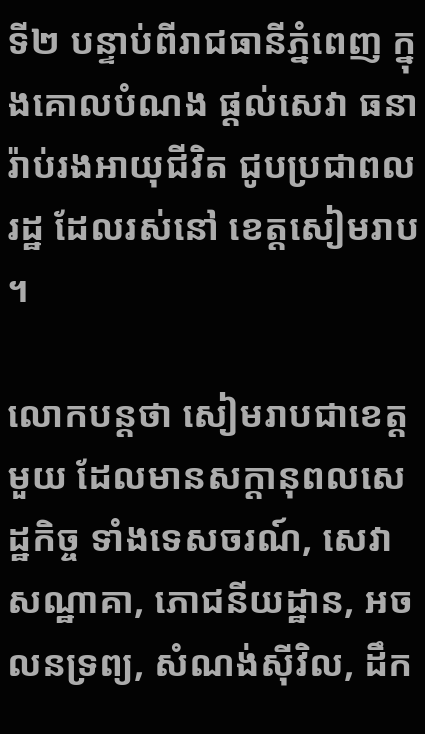ទី២ បន្ទាប់ពីរាជធានីភ្នំពេញ ក្នុងគោលបំណង ផ្តល់សេវា ធនារ៉ាប់រងអាយុជីវិត ជូបប្រជាពលរដ្ឋ ដែលរស់នៅ ខេត្តសៀមរាប ។

លោកបន្តថា សៀមរាបជាខេត្តមួយ ដែលមានសក្ដានុពលសេដ្ឋកិច្ច ទាំងទេសចរណ៍, សេវាសណ្ឋាគា, ភោជនីយដ្ឋាន, អចលនទ្រព្យ, សំណង់ស៊ីវិល, ដឹក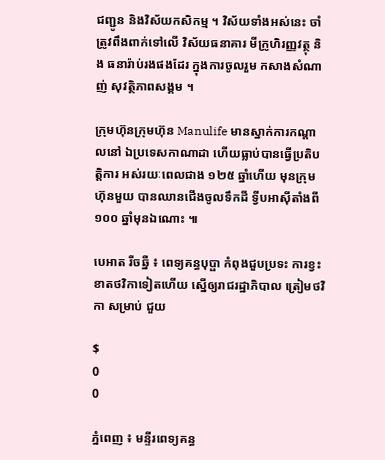ជញ្ជូន និងវិស័យកសិកម្ម ។ វិស័យទាំងអស់នេះ ចាំត្រូវពឹងពាក់ទៅលើ វិស័យធនាគារ មីក្រូហិរញ្ញវត្ថុ និង ធនារ៉ាប់រងផងដែរ ក្នុងការចូលរួម កសាងសំណាញ់ សុវត្ថិភាពសង្គម ។

ក្រុមហ៊ុនក្រុមហ៊ុន Manulife មានស្នាក់ការកណ្ដាលនៅ ឯប្រទេសកាណាដា ហើយធ្លាប់បានធ្វើប្រតិបត្តិការ អស់រយៈពេលជាង ១២៥ ឆ្នាំហើយ មុនក្រុមហ៊ុនមួយ បានឈានជើងចូលទឹកដី ទ្វីបអាស៊ីតាំងពី ១០០ ឆ្នាំមុនឯណោះ ៕

បេអាត រីចឆ្នឺ ៖ ពេទ្យគន្ធបុប្ផា កំពុងជួបប្រទះ ការខ្វះខាតថវិកាទៀតហើយ ស្នើឲ្យរាជរដ្ឋាភិបាល ត្រៀមថវិកា សម្រាប់ ជួយ

$
0
0

ភ្នំពេញ ៖ មន្ទីរពេទ្យគន្ធ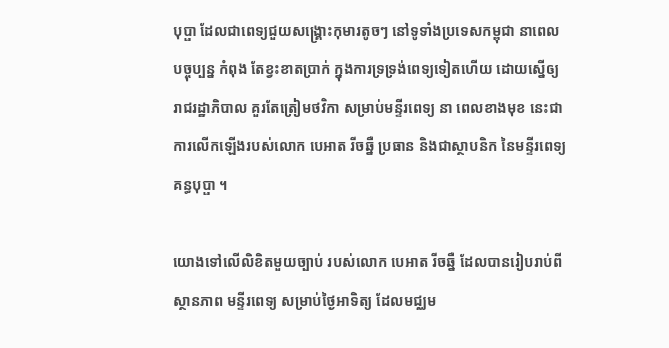បុប្ផា ដែលជាពេទ្យជួយសង្រ្គោះកុមារតូចៗ នៅទូទាំងប្រទេសកម្ពុជា នាពេលបច្ចុប្បន្ន កំពុង តែខ្វះខាតប្រាក់ ក្នុងការទ្រទ្រង់ពេទ្យទៀតហើយ ដោយស្នើឲ្យរាជរដ្ឋាភិបាល គួរតែត្រៀមថវិកា សម្រាប់មន្ទីរពេទ្យ នា ពេលខាងមុខ នេះជាការលើកឡើងរបស់លោក បេអាត រីចឆ្នឺ ប្រធាន និងជាស្ថាបនិក នៃមន្ទីរពេទ្យគន្ធបុប្ផា ។

យោងទៅលើលិខិតមួយច្បាប់ របស់លោក បេអាត រីចឆ្នឺ ដែលបានរៀបរាប់ពីស្ថានភាព មន្ទីរពេទ្យ សម្រាប់ថ្ងៃអាទិត្យ ដែលមជ្ឈម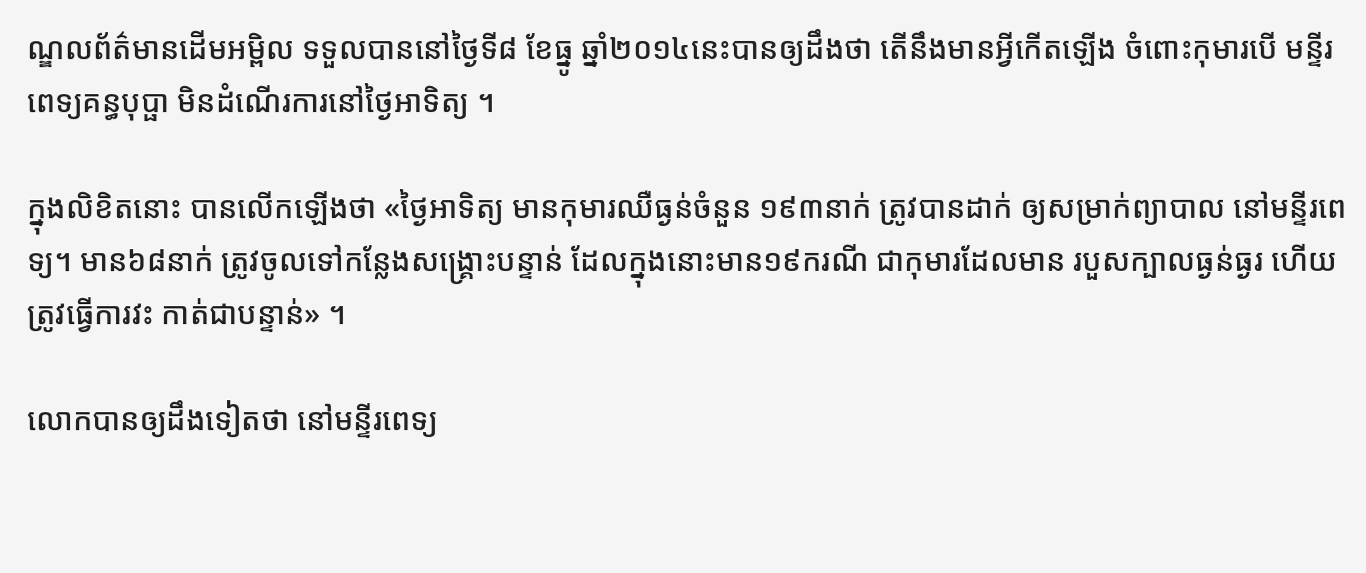ណ្ឌលព័ត៌មានដើមអម្ពិល ទទួលបាននៅថ្ងៃទី៨ ខែធ្នូ ឆ្នាំ២០១៤នេះបានឲ្យដឹងថា តើនឹងមានអ្វីកើតឡើង ចំពោះកុមារបើ មន្ទីរពេទ្យគន្ធបុប្ផា មិនដំណើរការនៅថ្ងៃអាទិត្យ ។

ក្នុងលិខិតនោះ បានលើកឡើងថា «ថ្ងៃអាទិត្យ មានកុមារឈឺធ្ងន់ចំនួន ១៩៣នាក់ ត្រូវបានដាក់ ឲ្យសម្រាក់ព្យាបាល នៅមន្ទីរពេទ្យ។ មាន៦៨នាក់ ត្រូវចូលទៅកន្លែងសង្រ្គោះបន្ទាន់ ដែលក្នុងនោះមាន១៩ករណី ជាកុមារដែលមាន របួសក្បាលធ្ងន់ធ្ងរ ហើយត្រូវធ្វើការវះ កាត់ជាបន្ទាន់» ។

លោកបានឲ្យដឹងទៀតថា នៅមន្ទីរពេទ្យ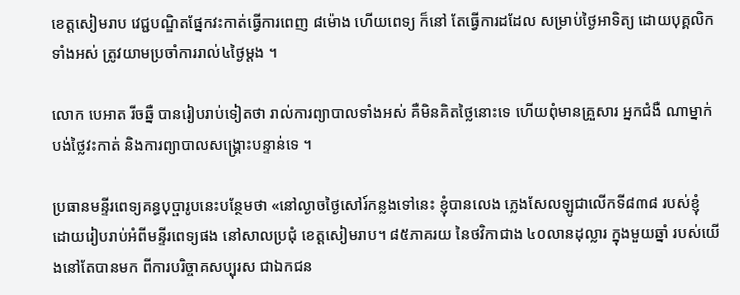ខេត្តសៀមរាប វេជ្ជបណ្ឌិតផ្នែកវះកាត់ធ្វើការពេញ ៨ម៉ោង ហើយពេទ្យ ក៏នៅ តែធ្វើការដដែល សម្រាប់ថ្ងៃអាទិត្យ ដោយបុគ្គលិកទាំងអស់ ត្រូវយាមប្រចាំការរាល់៤ថ្ងៃម្តង ។

លោក បេអាត រីចឆ្នឺ បានរៀបរាប់ទៀតថា រាល់ការព្យាបាលទាំងអស់ គឺមិនគិតថ្លៃនោះទេ ហើយពុំមានគ្រួសារ អ្នកជំងឺ ណាម្នាក់បង់ថ្លៃវះកាត់ និងការព្យាបាលសង្រ្គោះបន្ទាន់ទេ ។

ប្រធានមន្ទីរពេទ្យគន្ធបុប្ផារូបនេះបន្ថែមថា «នៅល្ងាចថ្ងៃសៅរ៍កន្លងទៅនេះ ខ្ញុំបានលេង ភ្លេងសែលឡូជាលើកទី៨៣៨ របស់ខ្ញុំ ដោយរៀបរាប់អំពីមន្ទីរពេទ្យផង នៅសាលប្រជុំ ខេត្តសៀមរាប។ ៨៥ភាគរយ នៃថវិកាជាង ៤០លានដុល្លារ ក្នុងមួយឆ្នាំ របស់យើងនៅតែបានមក ពីការបរិច្ចាគសប្បុរស ជាឯកជន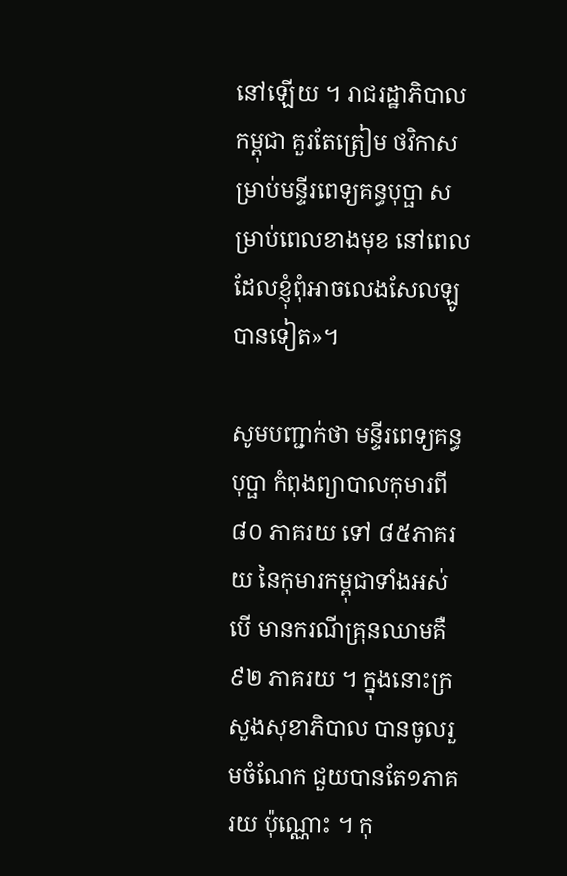នៅឡើយ ។ រាជរដ្ឋាភិបាលកម្ពុជា គួរតែត្រៀម ថវិកាសម្រាប់មន្ទីរពេទ្យគន្ធបុប្ផា សម្រាប់ពេលខាងមុខ នៅពេលដែលខ្ញុំពុំអាចលេងសែលឡូបានទៀត»។

សូមបញ្ជាក់ថា មន្ទីរពេទ្យគន្ធបុប្ផា កំពុងព្យាបាលកុមារពី ៨០ ភាគរយ ទៅ ៨៥ភាគរយ នៃកុមារកម្ពុជាទាំងអស់ បើ មានករណីគ្រុនឈាមគឺ ៩២ ភាគរយ ។ ក្នុងនោះក្រសួងសុខាភិបាល បានចូលរួមចំណែក ជួយបានតែ១ភាគរយ ប៉ុណ្ណោះ ។ កុ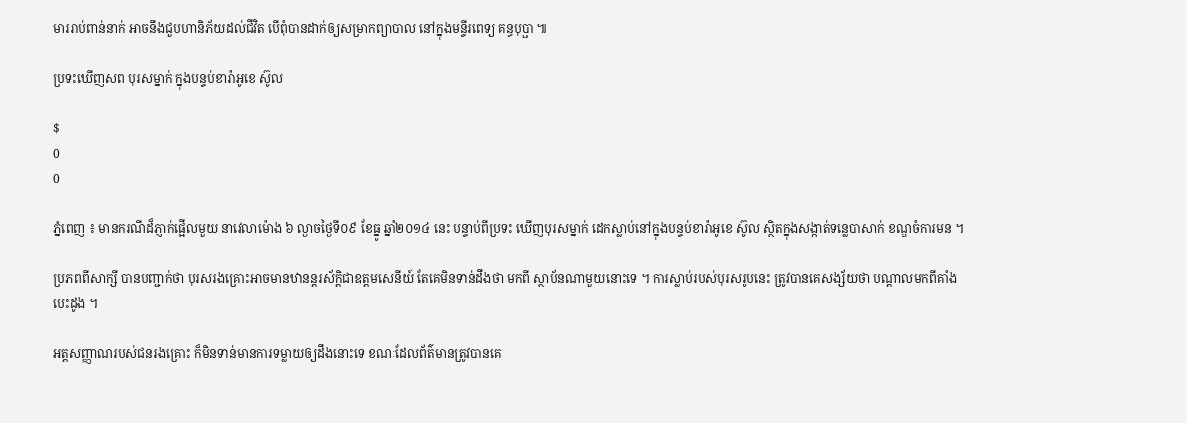មាររាប់ពាន់នាក់ អាចនឹងជួបហានិភ័យដល់ជីវិត បើពុំបានដាក់ឲ្យសម្រាកព្យាបាល នៅក្នុងមន្ទីរពេទ្យ គន្ធបុប្ផា ៕

ប្រទះឃើញសព បុរសម្នាក់ ក្នុងបន្ទប់ខារ៉ាអូខេ ស៊ូល

$
0
0

ភ្នំពេញ ៖ មានករណីដ៏ភ្ញាក់ផ្អើលមួយ នាវេលាម៉ោង ៦ ល្ងាចថ្ងៃទី០៩ ខែធ្នូ ឆ្នាំ២០១៤ នេះ បន្ទាប់ពីប្រទះ ឃើញបុរសម្នាក់ ដេកស្លាប់នៅក្នុងបន្ទប់ខារ៉ាអូខេ ស៊ូល ស្ថិតក្នុងសង្កាត់ទន្លេបាសាក់ ខណ្ឌចំការមន ។

ប្រភពពីសាក្សី បានបញ្ជាក់ថា បុរសរងគ្រោះអាចមានឋានន្តរស័ក្តិជាឧត្តមសេនីយ៍ តែគេមិនទាន់ដឹងថា មកពី ស្ថាប័នណាមួយនោះទេ ។ ការស្លាប់របស់បុរសរូបនេះ ត្រូវបានគេសង្ស័យថា បណ្តាលមកពីគាំងបេះដូង ។

អត្តសញ្ញាណរបស់ជនរងគ្រោះ ក៏មិនទាន់មានការទម្លាយឲ្យដឹងនោះទេ ខណៈដែលព័ត៌មានត្រូវបានគេ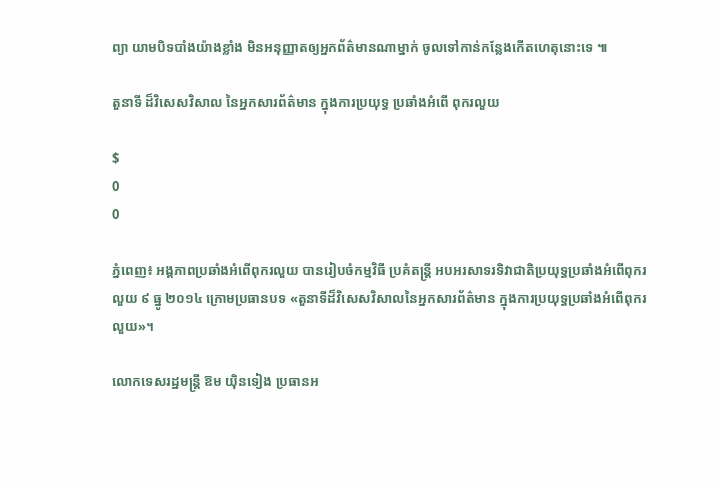ព្យា យាមបិទបាំងយ៉ាងខ្លាំង មិនអនុញ្ញាតឲ្យអ្នកព័ត៌មានណាម្នាក់ ចូលទៅកាន់កន្លែងកើតហេតុនោះទេ ៕

តួនាទី ដ៏វិសេសវិសាល នៃអ្នកសារព័ត៌មាន ក្នុងការប្រយុទ្ធ ប្រឆាំងអំពើ ពុករលួយ

$
0
0

ភ្នំពេញ៖ អង្គភាពប្រឆាំងអំពើពុករលួយ បានរៀបចំកម្មវិធី ប្រគំតន្ត្រី អបអរសាទរទិវាជាតិប្រយុទ្ធប្រឆាំងអំពើពុករលួយ ៩ ធ្នូ ២០១៤ ក្រោមប្រធានបទ «តួនាទីដ៏វិសេសវិសាលនៃអ្នកសារព័ត៌មាន ក្នុងការប្រយុទ្ធប្រឆាំងអំពើពុករលួយ»។

លោកទេសរដ្ឋមន្រ្តី ឱម យ៉ិនទៀង ប្រធានអ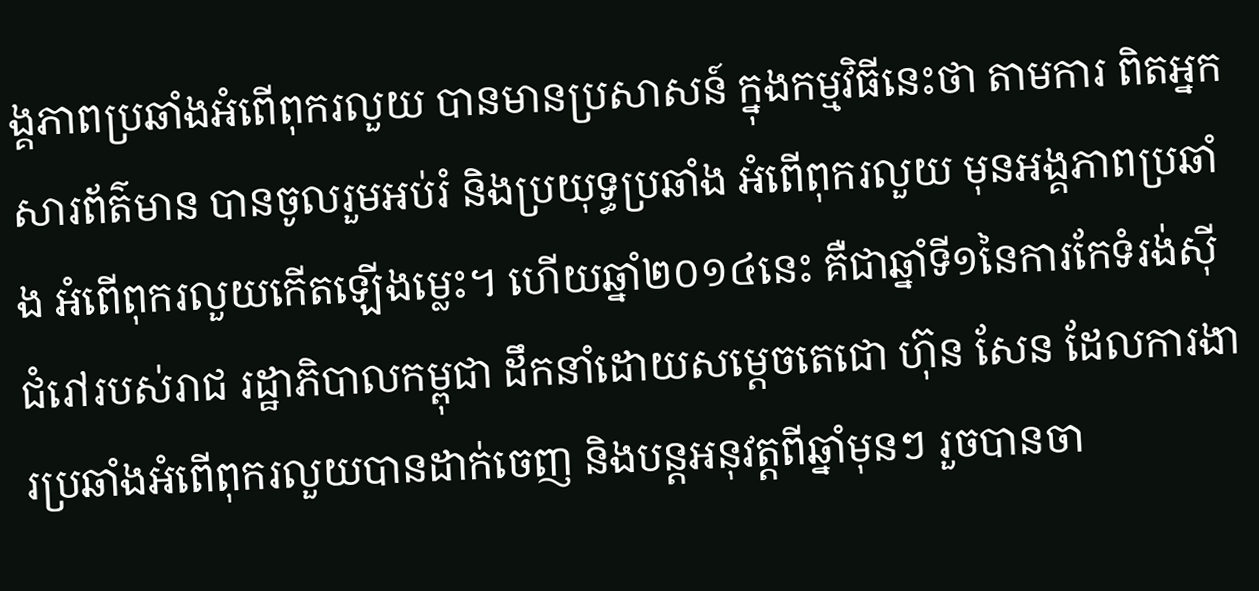ង្គភាពប្រឆាំងអំពើពុករលួយ បានមានប្រសាសន៍ ក្នុងកម្មវិធីនេះថា តាមការ ពិតអ្នកសារព័ត៌មាន បានចូលរួមអប់រំ និងប្រយុទ្ធប្រឆាំង អំពើពុករលួយ មុនអង្គភាពប្រឆាំង អំពើពុករលួយកើតឡើងម្លេះ។ ហើយឆ្នាំ២០១៤នេះ គឺជាឆ្នាំទី១នៃការកែទំរង់ស៊ីជំរៅរបស់រាជ រដ្ឋាភិបាលកម្ពុជា ដឹកនាំដោយសម្តេចតេជោ ហ៊ុន សែន ដែលការងារប្រឆាំងអំពើពុករលួយបានដាក់ចេញ និងបន្តអនុវត្តពីឆ្នាំមុនៗ រួចបានចា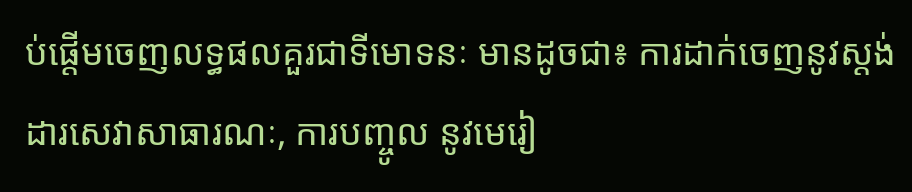ប់ផ្តើមចេញលទ្ធផលគួរជាទីមោទនៈ មានដូចជា៖ ការដាក់ចេញនូវស្តង់ដារសេវាសាធារណៈ, ការបញ្ចូល នូវមេរៀ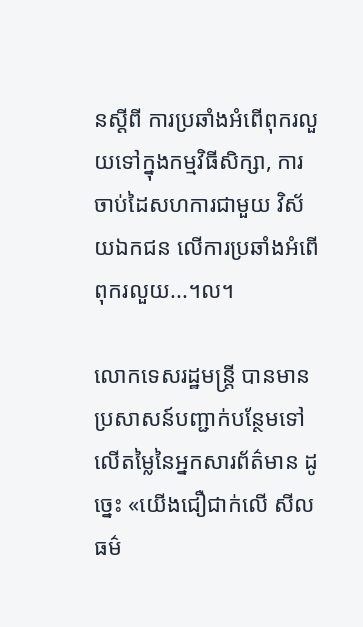នស្ដីពី ការប្រឆាំងអំពើពុករលួយទៅក្នុងកម្មវិធីសិក្សា, ការចាប់ដៃសហការជាមួយ វិស័យឯកជន លើការប្រឆាំងអំពើពុករលួយ...។ល។

លោកទេសរដ្ឋមន្ត្រី បានមានប្រសាសន៍បញ្ជាក់បន្ថែមទៅលើតម្លៃនៃអ្នកសារព័ត៌មាន ដូច្នេះ «យើងជឿជាក់លើ សីលធម៌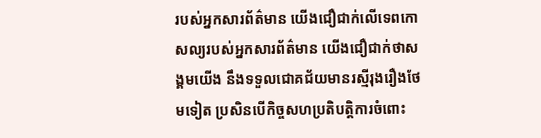របស់អ្នកសារព័ត៌មាន យើងជឿជាក់លើទេពកោសល្យរបស់អ្នកសារព័ត៌មាន យើងជឿជាក់ថាសង្គមយើង នឹងទទួលជោគជ័យមានរស្មីរុងរឿងថែមទៀត ប្រសិនបើកិច្ចសហប្រតិបត្តិការចំពោះ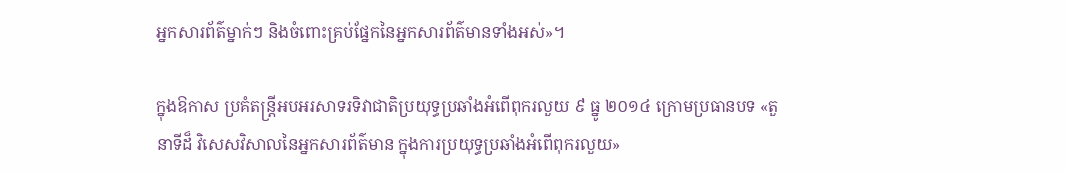អ្នកសារព័ត៌ម្នាក់ៗ និងចំពោះគ្រប់ផ្នែកនៃអ្នកសារព័ត៌មានទាំងអស់»។

ក្នុងឱកាស ប្រគំតន្រ្តីអបអរសាទរទិវាជាតិប្រយុទ្ធប្រឆាំងអំពើពុករលួយ ៩ ធ្នូ ២០១៤ ក្រោមប្រធានបទ «តួនាទីដ៏ វិសេសវិសាលនៃអ្នកសារព័ត៌មាន ក្នុងការប្រយុទ្ធប្រឆាំងអំពើពុករលួយ»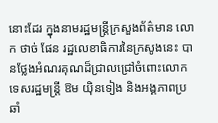នោះដែរ ក្នុងនាមរដ្ឋមន្ត្រីក្រសួងព័ត៌មាន លោក ថាច់ ផែន រដ្ឋលេខាធិការនៃក្រសូងនេះ បានថ្លែងអំណរគុណដ៏ជ្រាលជ្រៅចំពោះលោកទេសរដ្ឋមន្ត្រី ឱម យ៉ិនទៀង និងអង្គភាពប្រឆាំ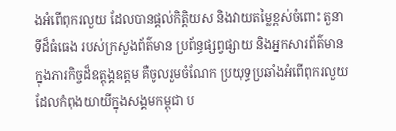ងអំពើពុករលួយ ដែលបានផ្តល់កិត្តិយស និងវាយតម្លៃខ្ពស់ចំពោះ តួនាទីដ៏ធំធេង របស់ក្រសួងព័ត៌មាន ប្រព័ន្ធផ្សព្វផ្សាយ និងអ្នកសារព័ត៌មាន ក្នុងភារកិច្ចដ៏ឧត្តុង្គឧត្តម គឺចូលរួមចំណែក ប្រយុទ្ធប្រឆាំងអំពើពុករលួយ ដែលកំពុងយាយីក្នុងសង្គមកម្ពុជា ប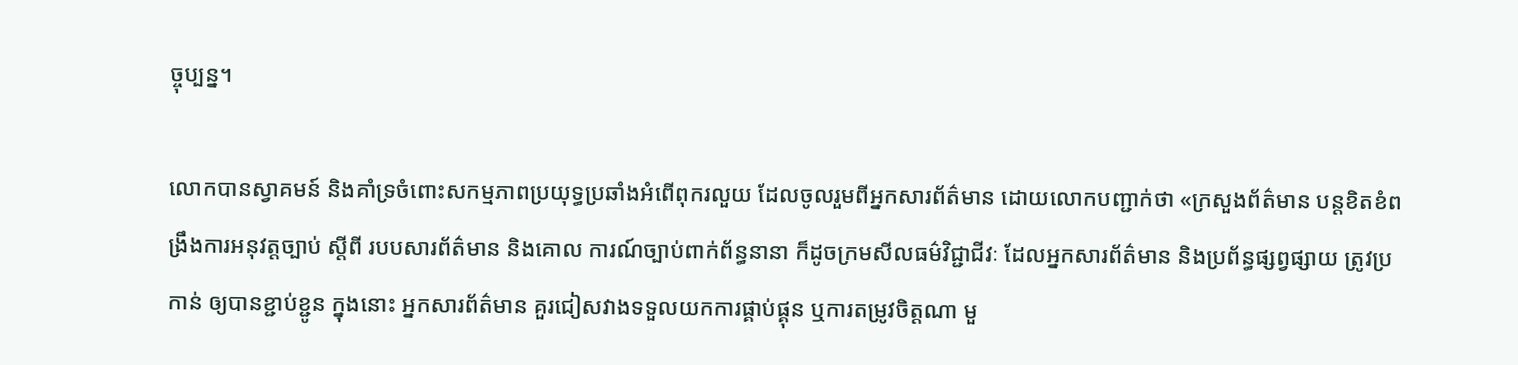ច្ចុប្បន្ន។

លោកបានស្វាគមន៍ និងគាំទ្រចំពោះសកម្មភាពប្រយុទ្ធប្រឆាំងអំពើពុករលួយ ដែលចូលរួមពីអ្នកសារព័ត៌មាន ដោយលោកបញ្ជាក់ថា «ក្រសួងព័ត៌មាន បន្តខិតខំពង្រឹងការអនុវត្តច្បាប់ ស្តីពី របបសារព័ត៌មាន និងគោល ការណ៍ច្បាប់ពាក់ព័ន្ធនានា ក៏ដូចក្រមសីលធម៌វិជ្ជាជីវៈ ដែលអ្នកសារព័ត៌មាន និងប្រព័ន្ធផ្សព្វផ្សាយ ត្រូវប្រកាន់ ឲ្យបានខ្ជាប់ខ្ជូន ក្នុងនោះ អ្នកសារព័ត៌មាន គួរជៀសវាងទទួលយកការផ្គាប់ផ្គុន ឬការតម្រូវចិត្តណា មួ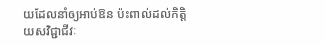យដែលនាំឲ្យអាប់ឱន ប៉ះពាល់ដល់កិត្តិយសវិជ្ជាជីវៈ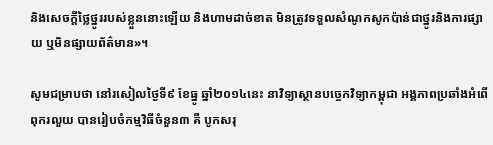និងសេចក្តីថ្លៃថ្នូររបស់ខ្លួននោះឡើយ និងហាមដាច់ខាត មិនត្រូវទទួលសំណូកសូកប៉ាន់ជាថ្នូរនិងការផ្សាយ ឬមិនផ្សាយព័ត៌មាន»។

សូមជម្រាបថា នៅរសៀលថ្ងៃទី៩ ខែធ្នូ ឆ្នាំ២០១៤នេះ នាវិទ្យាស្ថានបច្ចេកវិទ្យាកម្ពុជា អង្គភាពប្រឆាំងអំពើពុករលួយ បានរៀបចំកម្មវិធីចំនួន៣ គឺ បូកសរុ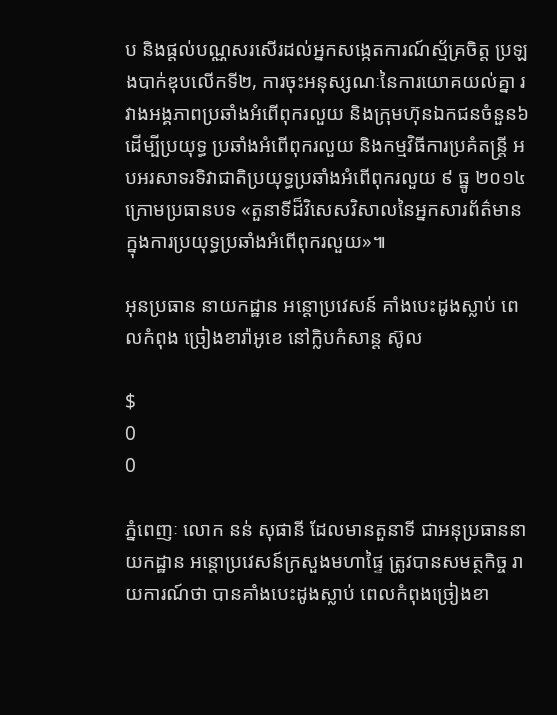ប និងផ្តល់បណ្ណសរសើរដល់អ្នកសង្កេតការណ៍ស្ម័គ្រចិត្ត ប្រឡងបាក់ឌុបលើកទី២, ការចុះអនុស្សណៈនៃការយោគយល់គ្នា រវាងអង្គភាពប្រឆាំងអំពើពុករលួយ និងក្រុមហ៊ុនឯកជនចំនួន៦ ដើម្បីប្រយុទ្ធ ប្រឆាំងអំពើពុករលួយ និងកម្មវិធីការប្រគំតន្ត្រី អបអរសាទរទិវាជាតិប្រយុទ្ធប្រឆាំងអំពើពុករលួយ ៩ ធ្នូ ២០១៤ ក្រោមប្រធានបទ «តួនាទីដ៏វិសេសវិសាលនៃអ្នកសារព័ត៌មាន ក្នុងការប្រយុទ្ធប្រឆាំងអំពើពុករលួយ»៕

អុនប្រធាន នាយកដ្ឋាន អន្តោប្រវេសន៍ គាំងបេះដូងស្លាប់ ពេលកំពុង ច្រៀងខារ៉ាអូខេ នៅក្លិបកំសាន្ត ស៊ូល

$
0
0

ភ្នំពេញៈ លោក នន់ សុផានី ដែលមានតួនាទី ជាអនុប្រធាននាយកដ្ឋាន អន្តោប្រវេសន៍ក្រសួងមហាផ្ទៃ ត្រូវបានសមត្ថកិច្ច រាយការណ៍ថា បានគាំងបេះដូងស្លាប់ ពេលកំពុងច្រៀងខា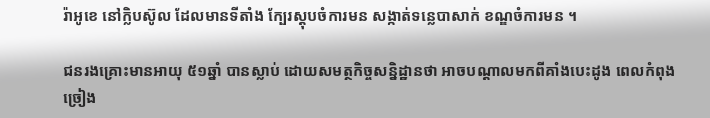រ៉ាអូខេ នៅក្លិបស៊ូល ដែលមានទីតាំង ក្បែរស្តុបចំការមន សង្កាត់ទន្លេបាសាក់ ខណ្ឌចំការមន ។

ជនរងគ្រោះមានអាយុ ៥១ឆ្នាំ បានស្លាប់ ដោយសមត្ថកិច្ចសន្និដ្ឋានថា អាចបណ្តាលមកពីគាំងបេះដូង ពេលកំពុង ច្រៀង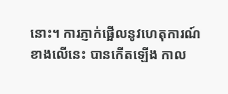នោះ។ ការភ្ញាក់ផ្អើលនូវហេតុការណ៍ខាងលើនេះ បានកើតឡើង កាល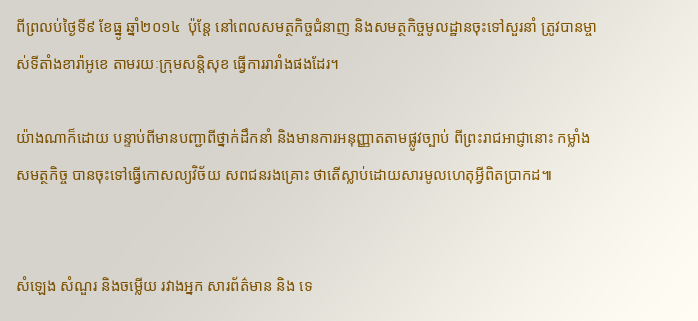ពីព្រលប់ថ្ងៃទី៩ ខែធ្នូ ឆ្នាំ២០១៤  ប៉ុន្តែ នៅពេលសមត្ថកិច្ចជំនាញ និងសមត្ថកិច្ចមូលដ្ឋានចុះទៅសួរនាំ ត្រូវបានម្ចាស់ទីតាំងខារ៉ាអូខេ តាមរយៈក្រុមសន្តិសុខ ធ្វើការរារាំងផងដែរ។

យ៉ាងណាក៏ដោយ បន្ទាប់ពីមានបញ្ជាពីថ្នាក់ដឹកនាំ និងមានការអនុញ្ញាតតាមផ្លូវច្បាប់ ពីព្រះរាជអាជ្ញានោះ កម្លាំងសមត្ថកិច្ច បានចុះទៅធ្វើកោសល្យវិច័យ សពជនរងគ្រោះ ថាតើស្លាប់ដោយសារមូលហេតុអ្វីពិតប្រាកដ៕


សំឡេង សំណួរ និងចម្លើយ រវាងអ្នក សារព័ត៌មាន និង ទេ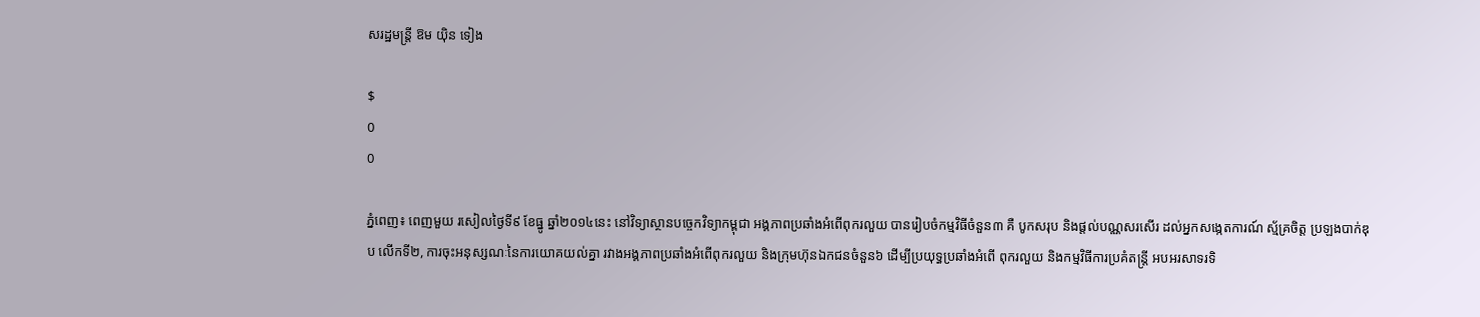សរដ្ឋមន្ត្រី ឱម យ៉ិន ទៀង

$
0
0

ភ្នំពេញ៖ ពេញមួយ រសៀលថ្ងៃទី៩ ខែធ្នូ ឆ្នាំ២០១៤នេះ នៅវិទ្យាស្ថានបច្ចេកវិទ្យាកម្ពុជា អង្គភាពប្រឆាំងអំពើពុករលួយ បានរៀបចំកម្មវិធីចំនួន៣ គឺ បូកសរុប និងផ្តល់បណ្ណសរសើរ ដល់អ្នកសង្កេតការណ៍ ស្ម័គ្រចិត្ត ប្រឡងបាក់ឌុប លើកទី២, ការចុះអនុស្សណៈនៃការយោគយល់គ្នា រវាងអង្គភាពប្រឆាំងអំពើពុករលួយ និងក្រុមហ៊ុនឯកជនចំនួន៦ ដើម្បីប្រយុទ្ធប្រឆាំងអំពើ ពុករលួយ និងកម្មវិធីការប្រគំតន្ត្រី អបអរសាទរទិ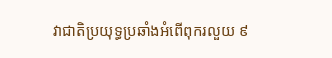វាជាតិប្រយុទ្ធប្រឆាំងអំពើពុករលួយ ៩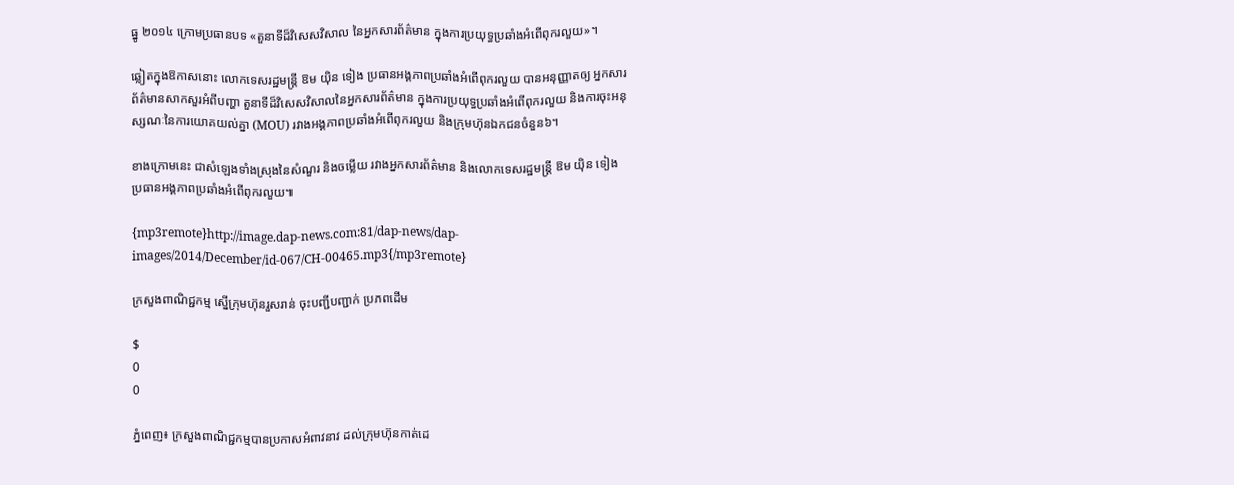ធ្នូ ២០១៤ ក្រោមប្រធានបទ «តួនាទីដ៏វិសេសវិសាល នៃអ្នកសារព័ត៌មាន ក្នុងការប្រយុទ្ធប្រឆាំងអំពើពុករលួយ»។

ឆ្លៀតក្នុងឱកាសនោះ លោកទេសរដ្ឋមន្ត្រី ឱម យ៉ិន ទៀង ប្រធានអង្គភាពប្រឆាំងអំពើពុករលួយ បានអនុញ្ញាតឲ្យ អ្នកសារព័ត៌មានសាកសួរអំពីបញ្ហា តួនាទីដ៏វិសេសវិសាលនៃអ្នកសារព័ត៌មាន ក្នុងការប្រយុទ្ធប្រឆាំងអំពើពុករលួយ និងការចុះអនុស្សណៈនៃការយោគយល់គ្នា (MOU) រវាងអង្គភាពប្រឆាំងអំពើពុករលួយ និងក្រុមហ៊ុនឯកជនចំនួន៦។

ខាងក្រោមនេះ ជាសំឡេងទាំងស្រុងនៃសំណួរ និងចម្លើយ រវាងអ្នកសារព័ត៌មាន និងលោកទេសរដ្ឋមន្ត្រី ឱម យ៉ិន ទៀង ប្រធានអង្គភាពប្រឆាំងអំពើពុករលួយ៕

{mp3remote}http://image.dap-news.com:81/dap-news/dap-images/2014/December/id-067/CH-00465.mp3{/mp3remote}

ក្រសួងពាណិជ្ជកម្ម ស្នើក្រុមហ៊ុនរួសរាន់ ចុះបញ្ជីបញ្ជាក់ ប្រភពដើម

$
0
0

ភ្នំពេញ៖ ក្រសួងពាណិជ្ជកម្មបានប្រកាសអំពាវនាវ ដល់ក្រុមហ៊ុនកាត់ដេ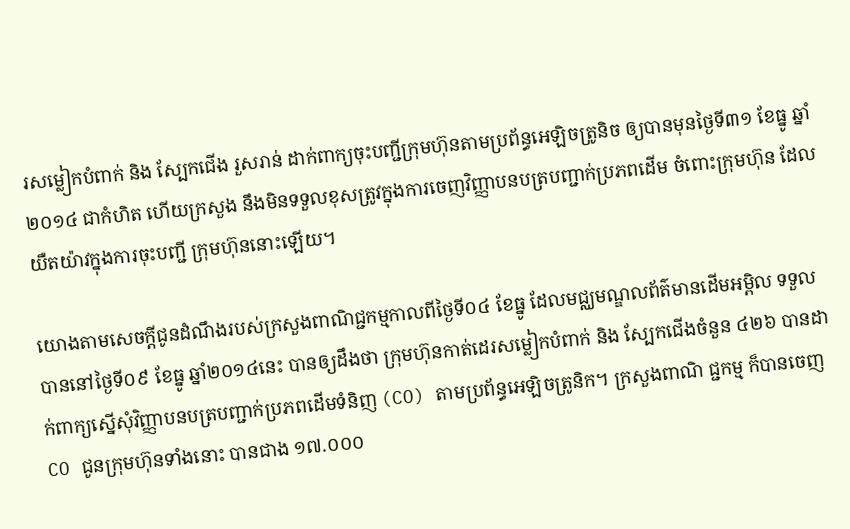រសម្លៀកបំពាក់ និង ស្បែកជើង រួសរាន់ ដាក់ពាក្យចុះបញ្ជីក្រុមហ៊ុនតាមប្រព័ន្ធអេឡិចត្រូនិច ឲ្យបានមុនថ្ងៃទី៣១ ខែធ្នូ ឆ្នាំ២០១៤ ជាកំហិត ហើយក្រសួង នឹងមិនទទួលខុសត្រូវក្នុងការចេញវិញ្ញាបនបត្របញ្ជាក់ប្រភពដើម ចំពោះក្រុមហ៊ុន ដែលយឺតយ៉ាវក្នុងការចុះបញ្ជី ក្រុមហ៊ុននោះឡើយ។

យោងតាមសេចក្តីជូនដំណឹងរបស់ក្រសួងពាណិជ្ជកម្មកាលពីថ្ងៃទី០៤ ខែធ្នូ ដែលមជ្ឈមណ្ឌលព័ត៌មានដើមអម្ពិល ទទួលបាននៅថ្ងៃទី០៩ ខែធ្នូ ឆ្នាំ២០១៤នេះ បានឲ្យដឹងថា ក្រុមហ៊ុនកាត់ដេរសម្លៀកបំពាក់ និង ស្បែកជើងចំនួន ៤២៦ បានដាក់ពាក្យស្នើសុំវិញ្ញាបនបត្របញ្ជាក់ប្រភពដើមទំនិញ (CO) តាមប្រព័ន្ធអេឡិចត្រូនិក។ ក្រសួងពាណិ ជ្ជកម្ម ក៏បានចេញ CO ជូនក្រុមហ៊ុនទាំងនោះ បានជាង ១៧.០០០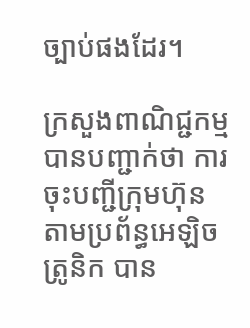ច្បាប់ផងដែរ។

ក្រសួងពាណិជ្ជកម្ម បានបញ្ជាក់ថា ការចុះបញ្ជីក្រុមហ៊ុន តាមប្រព័ន្ធអេឡិចត្រូនិក បាន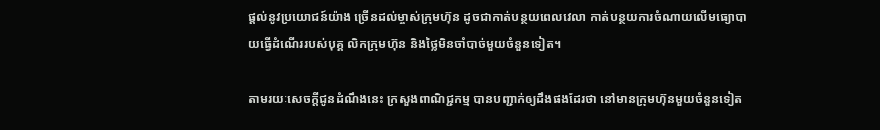ផ្តល់នូវប្រយោជន៍យ៉ាង ច្រើនដល់ម្ចាស់ក្រុមហ៊ុន ដូចជាកាត់បន្ថយពេលវេលា កាត់បន្ថយការចំណាយលើមធ្យោបាយធ្វើដំណើររបស់បុគ្គ លិកក្រុមហ៊ុន និងថ្លៃមិនចាំបាច់មួយចំនួនទៀត។

តាមរយៈសេចក្តីជូនដំណឹងនេះ ក្រសួងពាណិជ្ជកម្ម បានបញ្ជាក់ឲ្យដឹងផងដែរថា នៅមានក្រុមហ៊ុនមួយចំនួនទៀត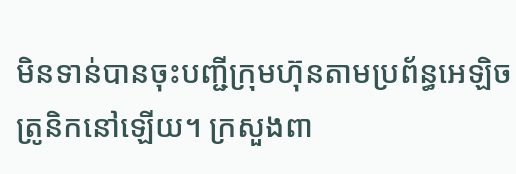មិនទាន់បានចុះបញ្ជីក្រុមហ៊ុនតាមប្រព័ន្ធអេឡិចត្រូនិកនៅឡើយ។ ក្រសួងពា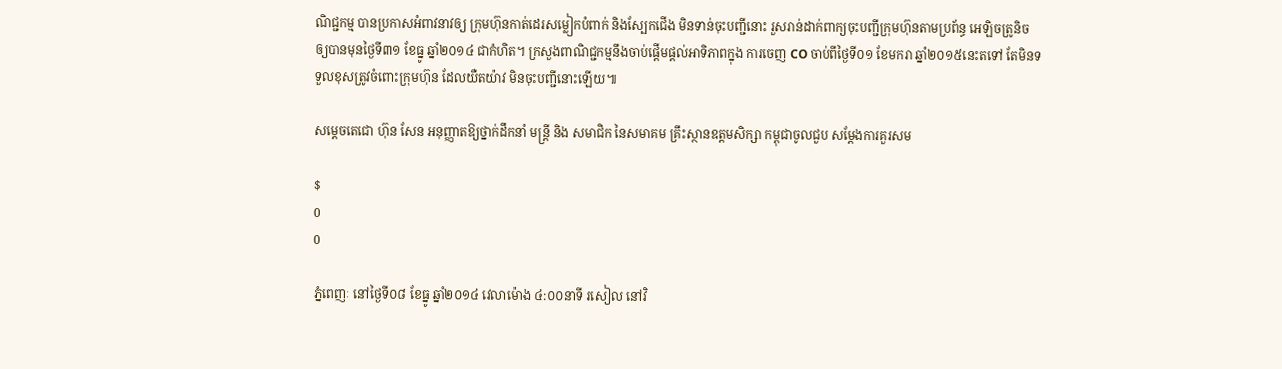ណិជ្ជកម្ម បានប្រកាសអំពាវនាវឲ្យ ក្រុមហ៊ុនកាត់ដេរសម្លៀកបំពាក់ និងស្បែកជើង មិនទាន់ចុះបញ្ជីនោះ រួសរាន់ដាក់ពាក្យចុះបញ្ជីក្រុមហ៊ុនតាមប្រព័ន្ធ អេឡិចត្រូនិច ឲ្យបានមុនថ្ងៃទី៣១ ខែធ្នូ ឆ្នាំ២០១៤ ជាកំហិត។ ក្រសួងពាណិជ្ជកម្មនឹងចាប់ផ្តើមផ្តល់អាទិភាពក្នុង ការចេញ CO ចាប់ពីថ្ងៃទី០១ ខែមករា ឆ្នាំ២០១៥នេះតទៅ តែមិនទទួលខុសត្រូវចំពោះក្រុមហ៊ុន ដែលយឺតយ៉ាវ មិនចុះបញ្ជីនោះឡើយ៕

សម្តេចតេជោ ហ៊ុន សែន អនុញ្ញាតឱ្យថ្នាក់ដឹកនាំ មន្រ្តី និង សមាជិក នៃសមាគម គ្រឹះស្ថានឧត្តមសិក្សា កម្ពុជាចូលជួប សម្តែងការគួរសម

$
0
0

ភ្នំពេញៈ នៅថ្ងៃទី០៨ ខែធ្នូ ឆ្នាំ២០១៤ វេលាម៉ោង ៤:០០នាទី រសៀល នៅវិ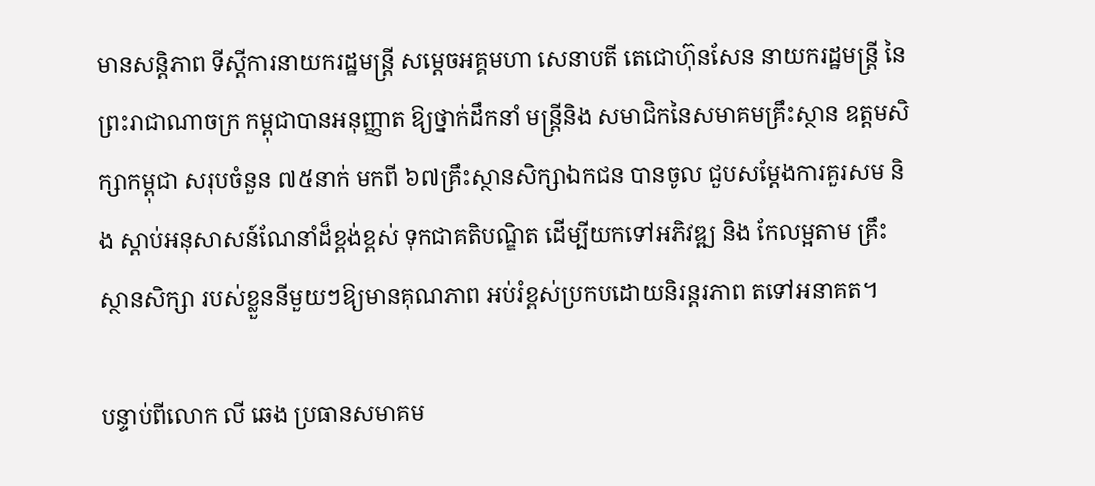មានសន្តិភាព ទីស្តីការនាយករដ្ឋមន្រ្តី សម្តេចអគ្គមហា សេនាបតី តេជោហ៊ុនសែន នាយករដ្ឋមន្រ្តី នៃព្រះរាជាណាចក្រ កម្ពុជាបានអនុញ្ញាត ឱ្យថ្នាក់ដឹកនាំ មន្រ្តីនិង សមាជិកនៃសមាគមគ្រឹះស្ថាន ឧត្តមសិក្សាកម្ពុជា សរុបចំនួន ៧៥នាក់ មកពី ៦៧គ្រឹះស្ថានសិក្សាឯកជន បានចូល ជួបសម្តែងការគួរសម និង ស្តាប់អនុសាសន៍ណែនាំដ៏ខ្ពង់ខ្ពស់ ទុកជាគតិបណ្ឌិត ដើម្បីយកទៅអភិវឌ្ឍ និង កែលម្អតាម គ្រឹះស្ថានសិក្សា របស់ខ្លួននីមួយៗឱ្យមានគុណភាព អប់រំខ្ពស់ប្រកបដោយនិរន្តរភាព តទៅអនាគត។

បន្ទាប់ពីលោក លី ឆេង ប្រធានសមាគម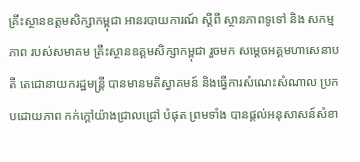គ្រឹះស្ថានឧត្តមសិក្សាកម្ពុជា អានរបាយការណ៍ ស្តីពី ស្ថានភាពទូទៅ និង សកម្មភាព របស់សមាគម គ្រឹះស្ថានឧត្តមសិក្សាកម្ពុជា រួចមក សម្តេចអគ្គមហាសេនាបតី តេជោនាយករដ្ឋមន្ត្រី បានមានមតិស្វាគមន៍ និងធ្វើការសំណេះសំណាល ប្រកបដោយភាព កក់ក្តៅយ៉ាងជ្រាលជ្រៅ បំផុត ព្រមទាំង បានផ្តល់អនុសាសន៍សំខា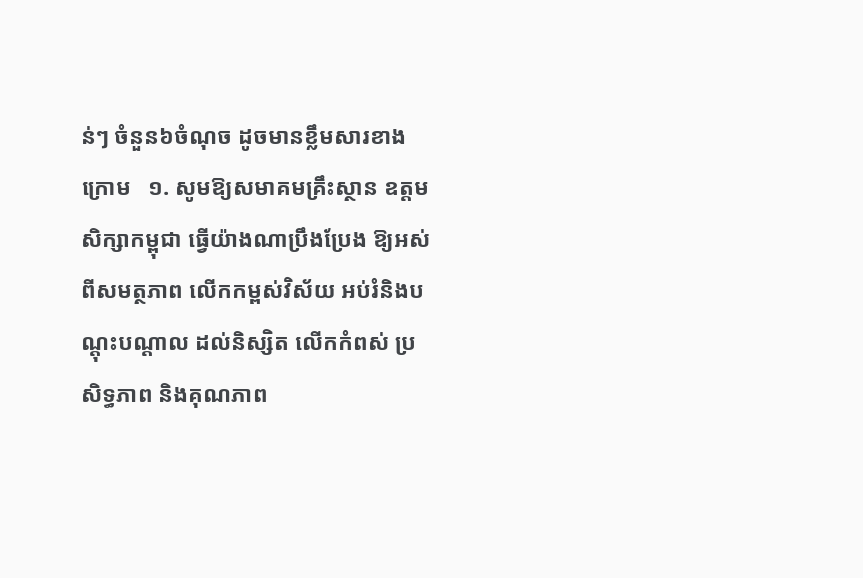ន់ៗ ចំនួន៦ចំណុច ដូចមានខ្លឹមសារខាងក្រោម   ១. សូមឱ្យសមាគមគ្រឹះស្ថាន ឧត្តម សិក្សាកម្ពុជា ធ្វើយ៉ាងណាប្រឹងប្រែង ឱ្យអស់ពីសមត្ថភាព លើកកម្ពស់វិស័យ អប់រំនិងបណ្តុះបណ្តាល ដល់និស្សិត លើកកំពស់ ប្រសិទ្ធភាព និងគុណភាព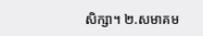សិក្សា។ ២.សមាគម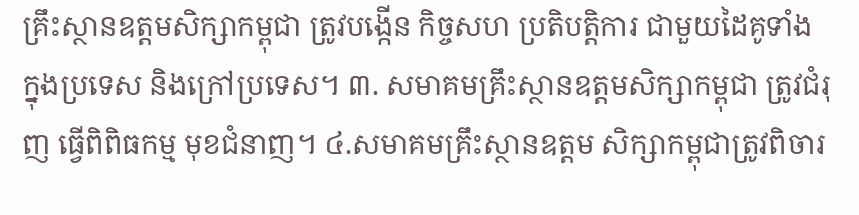គ្រឹះស្ថានឧត្តមសិក្សាកម្ពុជា ត្រូវបង្កើន កិច្ចសហ ប្រតិបត្តិការ ជាមួយដៃគូទាំង ក្នុងប្រទេស និងក្រៅប្រទេស។ ៣. សមាគមគ្រឹះស្ថានឧត្តមសិក្សាកម្ពុជា ត្រូវជំរុញ ធ្វើពិពិធកម្ម មុខជំនាញ។ ៤.សមាគមគ្រឹះស្ថានឧត្តម សិក្សាកម្ពុជាត្រូវពិចារ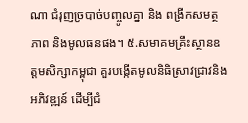ណា ជំរុញច្របាច់បញ្ចូលគ្នា និង ពង្រីកសមត្ថភាព និងមូលធនផង។ ៥.សមាគមគ្រឹះស្ថានឧត្តមសិក្សាកម្ពុជា គួរបង្កើតមូលនិធិស្រាវជ្រាវនិងអភិវឌ្ឍន៍ ដើម្បីជំ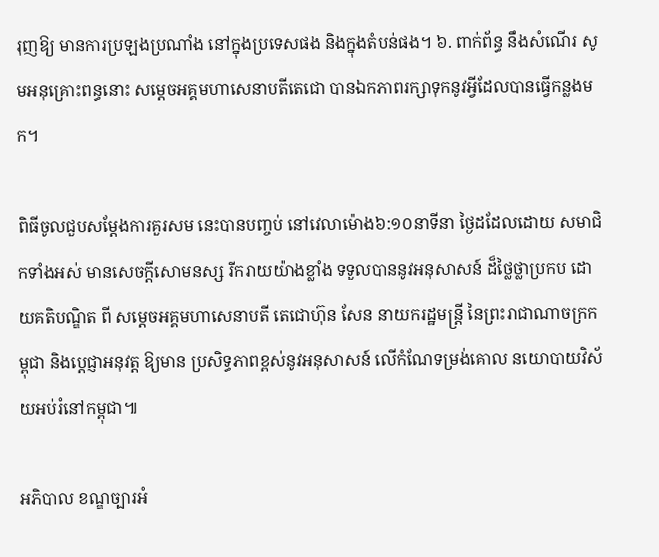រុញឱ្យ មានការប្រឡងប្រណាំង នៅក្នុងប្រទេសផង និងក្នុងតំបន់ផង។ ៦. ពាក់ព័ន្ធ នឹងសំណើរ សូមអនុគ្រោះពន្ធនោះ សម្តេចអគ្គមហាសេនាបតីតេជោ បានឯកភាពរក្សាទុកនូវអ្វីដែលបានធ្វើកន្លងមក។

ពិធីចូលជួបសម្តែងការគួរសម នេះបានបញ្ចប់ នៅវេលាម៉ោង៦:១០នាទីនា ថ្ងៃដដែលដោយ សមាជិកទាំងអស់ មានសេចក្តីសោមនស្ស រីករាយយ៉ាងខ្លាំង ទទួលបាននូវអនុសាសន៍ ដ៏ថ្លៃថ្លាប្រកប ដោយគតិបណ្ឌិត ពី សម្តេចអគ្គមហាសេនាបតី តេជោហ៊ុន សែន នាយករដ្ឋមន្រ្តី នៃព្រះរាជាណាចក្រកម្ពុជា និងប្តេជ្ញាអនុវត្ត ឱ្យមាន ប្រសិទ្ធភាពខ្ពស់នូវអនុសាសន៍ លើកំណែទម្រង់គោល នយោបាយវិស័យអប់រំនៅកម្ពុជា៕

អភិបាល ខណ្ឌច្បារអំ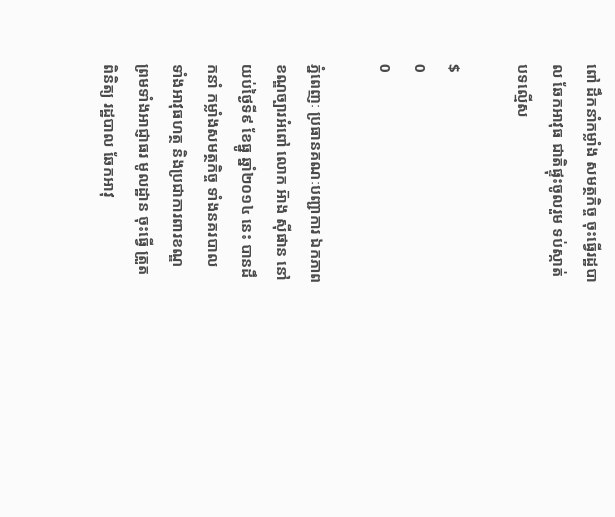ពៅ ដឹកនាំកម្លាំង សមត្ថកិច្ច ចុះធ្វើរដ្ឋបាល ឆែកអាវុធ ជាតិផ្ទុះចូលរួម ទប់ស្កាត់ បទល្មើស

$
0
0

ភ្នំពេញៈ ប្រធានគណៈបញ្ជាការ ឯកភាពខណ្ឌច្បារអំពៅ លោក អ៑ាង សុីផាន នៅយប់ថ្ងៃទី៩ ខែធ្នូ ឆ្នាំ២០១៤ នេះ បានដឹកនាំ កម្លាំងសមត្ថកិច្ច ទាំងនគរបាល ទាំងអាវុធហត្ថ និងប្រជាការពារខណ្ឌ ព្រមទាំងអាជ្ញាធរ មូលដ្ឋាន ចុះធ្វើ ត្រួតពិនិត្យ រដ្ឋបាល ឆែកអាវុ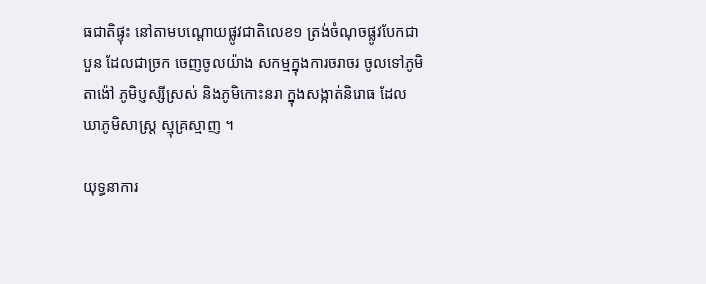ធជាតិផ្ទុះ នៅតាមបណ្តោយផ្លូវជាតិលេខ១ ត្រង់ចំណុចផ្លូវបែកជាបួន ដែលជាច្រក ចេញចូលយ៉ាង សកម្មក្នុងការចរាចរ ចូលទៅភូមិតាង៉ៅ ភូមិប្ញស្សីស្រស់ និងភូមិកោះនរា ក្នុងសង្កាត់និរោធ ដែល ឃាភូមិសាស្ត្រ ស្មុគ្រស្មាញ ។

យុទ្ធនាការ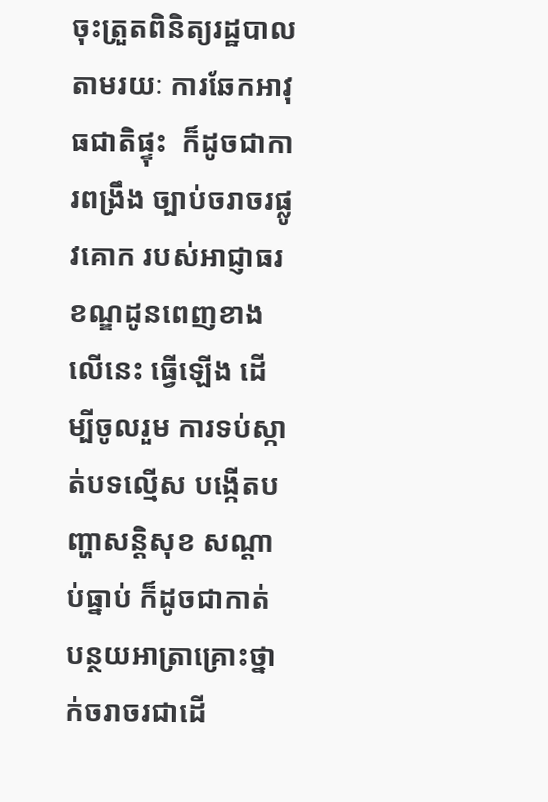ចុះត្រួតពិនិត្យរដ្ឋបាលតាមរយៈ ការឆែកអាវុធជាតិផ្ទុះ  ក៏ដូចជាការពង្រឹង ច្បាប់ចរាចរផ្លូវគោក របស់អាជ្ញាធរ ខណ្ឌដូនពេញខាងលើនេះ ធ្វើឡើង ដើម្បីចូលរួម ការទប់ស្កាត់បទល្មើស បង្កើតបញ្ហាសន្តិសុខ សណ្តាប់ធ្នាប់ ក៏ដូចជាកាត់ បន្ថយអាត្រាគ្រោះថ្នាក់ចរាចរជាដើ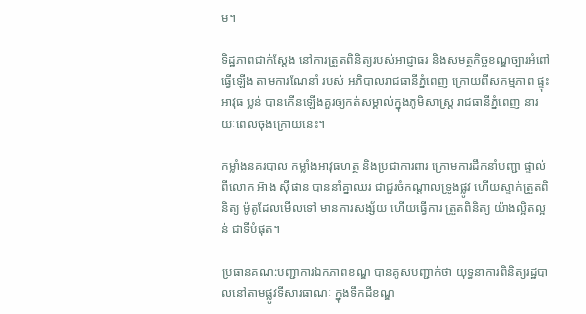ម។

ទិដ្ឋភាពជាក់ស្តែង នៅការត្រួតពិនិត្យរបស់អាជ្ញាធរ និងសមត្ថកិច្ចខណ្ឌច្បារអំពៅ ធ្វើឡើង តាមការណែនាំ របស់ អភិបាលរាជធានីភ្នំពេញ ក្រោយពីសកម្មភាព ផ្ទុះអាវុធ ប្លន់ បានកើនឡើងគួរឲ្យកត់សម្គាល់ក្នុងភូមិសាស្រ្ត រាជធានីភ្នំពេញ នារយៈពេលចុងក្រោយនេះ។

កម្លាំងនគរបាល កម្លាំងអាវុធហត្ថ និងប្រជាការពារ ក្រោមការដឹកនាំបញ្ជា ផ្ទាល់ពីលោក អ៑ាង សុីផាន បាននាំគ្នាឈរ ជាជួរចំកណ្តាលទ្រូងផ្លូវ ហើយស្ទាក់ត្រួតពិនិត្យ ម៉ូតូដែលមើលទៅ មានការសង្ស័យ ហើយធ្វើការ ត្រួតពិនិត្យ យ៉ាងល្អិតល្អន់ ជាទីបំផុត។

ប្រធានគណ:បញ្ជាការឯកភាពខណ្ឌ បានគូសបញ្ជាក់ថា យុទ្ធនាការពិនិត្យរដ្ឋបាលនៅតាមផ្លូវទីសារធាណៈ ក្នុងទឹកដីខណ្ឌ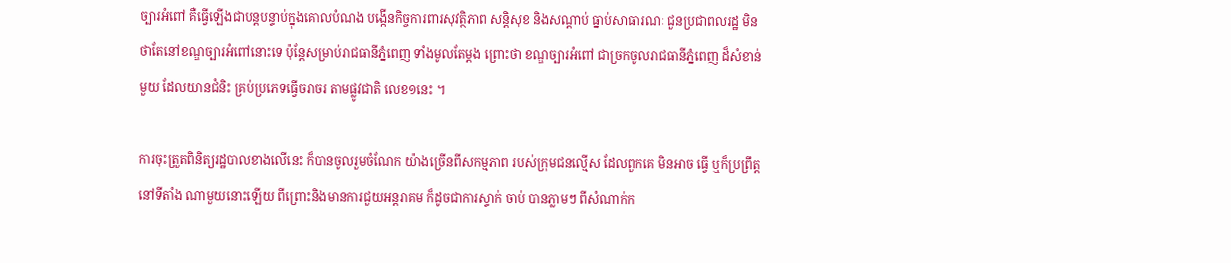ច្បារអំពៅ គឺធ្វើឡើងជាបន្តបន្ទាប់ក្នុងគោលបំណង បង្កើនកិច្ចការពារសុវត្ថិភាព សន្តិសុខ និងសណ្តាប់ ធ្នាប់សាធារណៈ ជួនប្រជាពលរដ្ឋ មិនថាតែនៅខណ្ឌច្បារអំពៅនោះទេ ប៉ុន្តែសម្រាប់រាជធានីភ្នំពេញ ទាំងមូលតែម្តង ព្រោះថា ខណ្ឌច្បារអំពៅ ជាច្រកចូលរាជធានីភ្នំពេញ ដ៏សំខាន់មួយ ដែលយានជំនិះ គ្រប់ប្រភេទធ្វើចរាចរ តាមផ្លូវជាតិ លេខ១នេះ ។

ការចុះត្រួតពិនិត្យរដ្ឋបាលខាងលើនេះ ក៏បានចូលរួមចំណែក យ៉ាងច្រើនពីសកម្មភាព របស់ក្រុមជនល្មើស ដែលពួកគេ មិនអាច ធ្វើ ឬក៏ប្រព្រឹត្តនៅទីតាំង ណាមួយនោះឡើយ ពីព្រោះនិងមានការជួយអន្តរាគម ក៏ដូចជាការស្ទាក់ ចាប់ បានភ្លាមៗ ពីសំណាក់ក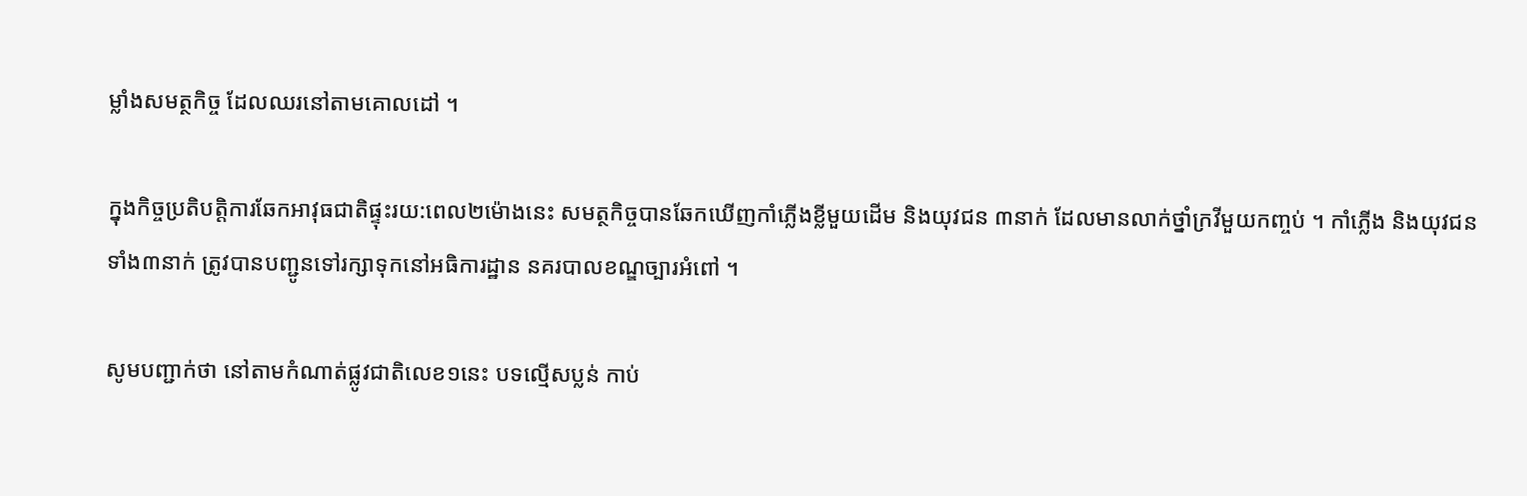ម្លាំងសមត្ថកិច្ច ដែលឈរនៅតាមគោលដៅ ។

ក្នុងកិច្ចប្រតិបត្តិការឆែកអាវុធជាតិផ្ទុះរយ:ពេល២ម៉ោងនេះ សមត្ថកិច្ចបានឆែកឃើញកាំភ្លើងខ្លីមួយដើម និងយុវជន ៣នាក់ ដែលមានលាក់ថ្នាំក្រវីមួយកញ្ចប់ ។ កាំភ្លើង និងយុវជនទាំង៣នាក់ ត្រូវបានបញ្ជូនទៅរក្សាទុកនៅអធិការដ្ឋាន នគរបាលខណ្ឌច្បារអំពៅ ។

សូមបញ្ជាក់ថា នៅតាមកំណាត់ផ្លូវជាតិលេខ១នេះ បទល្មើសប្លន់ កាប់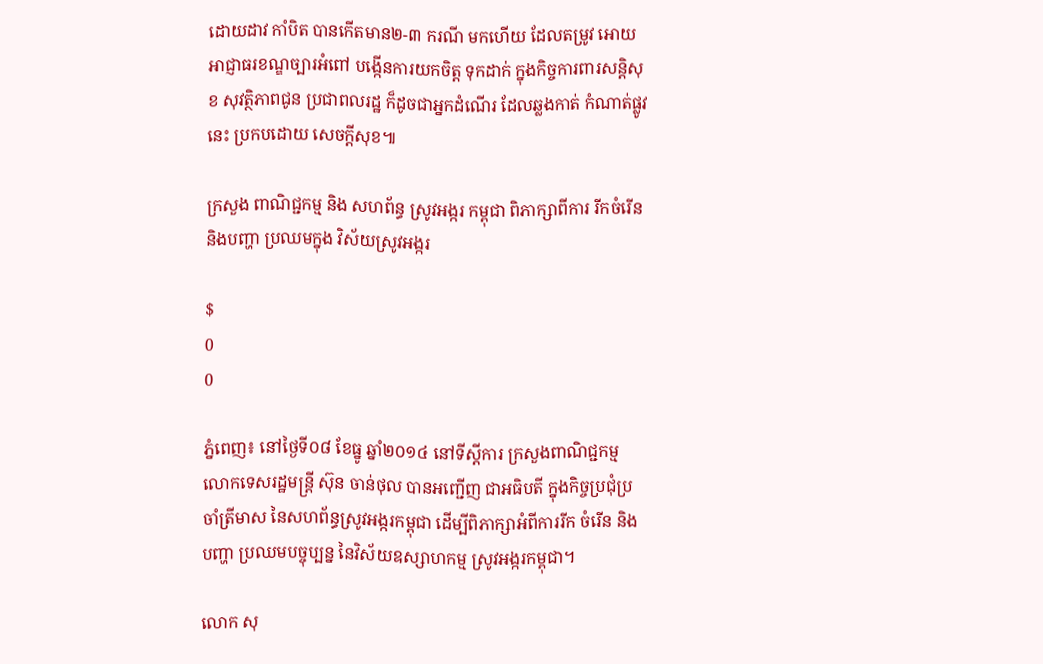ដោយដាវ កាំបិត បានកើតមាន២-៣ ករណី មកហើយ ដែលតម្រូវ អោយអាជ្ញាធរខណ្ឌច្បារអំពៅ បង្កើនការយកចិត្ត ទុកដាក់ ក្នុងកិច្ចការពារសន្តិសុខ សុវត្ថិភាពជូន ប្រជាពលរដ្ឋ ក៏ដូចជាអ្នកដំណើរ ដែលឆ្លងកាត់ កំណាត់ផ្លូវនេះ ប្រកបដោយ សេចក្តីសុខ៕

ក្រសួង ពាណិជ្ជកម្ម និង សហព័ន្ធ ស្រូវអង្ករ កម្ពុជា ពិភាក្សាពីការ រីកចំរើន និងបញ្ហា ប្រឈមក្នុង វិស័យស្រូវអង្ករ

$
0
0

ភ្នំពេញ៖ នៅថ្ងៃទី០៨ ខែធ្នូ ឆ្នាំ២០១៤ នៅទីស្តីការ ក្រសួងពាណិជ្ជកម្ម លោកទេសរដ្ឋមន្រ្តី ស៊ុន ចាន់ថុល បានអញ្ជើញ ជាអធិបតី ក្នុងកិច្ចប្រជុំប្រចាំត្រីមាស នៃសហព័ន្ធស្រូវអង្ករកម្ពុជា ដើម្បីពិភាក្សាអំពីការរីក ចំរើន និងបញ្ហា ប្រឈមបច្ចុប្បន្ន នៃវិស័យឧស្សាហកម្ម ស្រូវអង្ករកម្ពុជា។

លោក សុ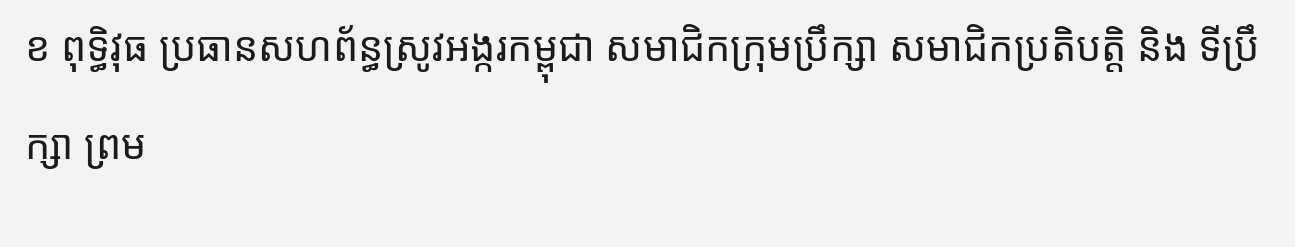ខ ពុទ្ធិវុធ ប្រធានសហព័ន្ធស្រូវអង្ករកម្ពុជា សមាជិកក្រុមប្រឹក្សា សមាជិកប្រតិបត្តិ និង ទីប្រឹក្សា ព្រម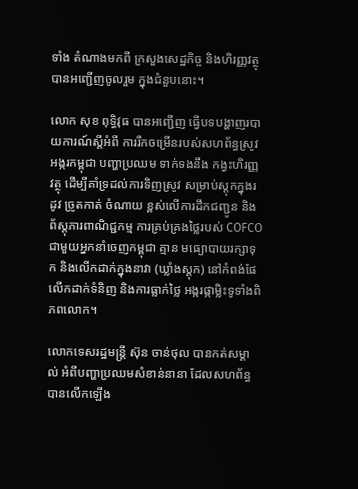ទាំង តំណាងមកពី ក្រសួងសេដ្ឋកិច្ច និងហិរញ្ញវត្ថុ បានអញ្ជើញចូលរួម ក្នុងជំនួបនោះ។

លោក សុខ ពុទ្ធិវុធ បានអញ្ជើញ ធ្វើបទបង្ហាញរបាយការណ៍ស្តីអំពី ការរីកចម្រើនរបស់សហព័ន្ធស្រូវ អង្ករកម្ពុជា បញ្ហាប្រឈម ទាក់ទងនឹង កង្វះហិរញ្ញវត្ថុ ដើម្បីគាំទ្រដល់ការទិញស្រូវ សម្រាប់ស្តុកក្នុងរដូវ ច្រូតកាត់ ចំណាយ ខ្ពស់លើការដឹកជញ្ជូន និងព័ស្តុភារពាណិជ្ជកម្ម ការគ្រប់គ្រងថ្លៃរបស់ COFCO ជាមួយអ្នកនាំចេញកម្ពុជា គ្មាន មធ្យោបាយរក្សាទុក និងលើកដាក់ក្នុងនាវា (ឃ្លាំងស្តុក) នៅកំពង់ផែ លើកដាក់ទំនិញ និងការធ្លាក់ថ្លៃ អង្ករផ្កាម្លិះទូទាំងពិភពលោក។

លោកទេសរដ្ឋមន្រ្តី ស៊ុន ចាន់ថុល បានកត់សម្គាល់ អំពីបញ្ហាប្រឈមសំខាន់នានា ដែលសហព័ន្ធ បានលើកឡើង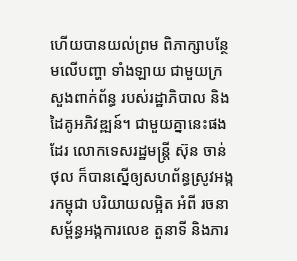ហើយបានយល់ព្រម ពិភាក្សាបន្ថែមលើបញ្ហា ទាំងឡាយ ជាមួយក្រសួងពាក់ព័ន្ធ របស់រដ្ឋាភិបាល និងដៃគូអភិវឌ្ឍន៍។ ជាមួយគ្នានេះផងដែរ លោកទេសរដ្ឋមន្រ្តី ស៊ុន ចាន់ថុល ក៏បានស្នើឲ្យសហព័ន្ធស្រូវអង្ករកម្ពុជា បរិយាយលម្អិត អំពី រចនាសម្ព័ន្ធអង្កការលេខ តួនាទី និងភារ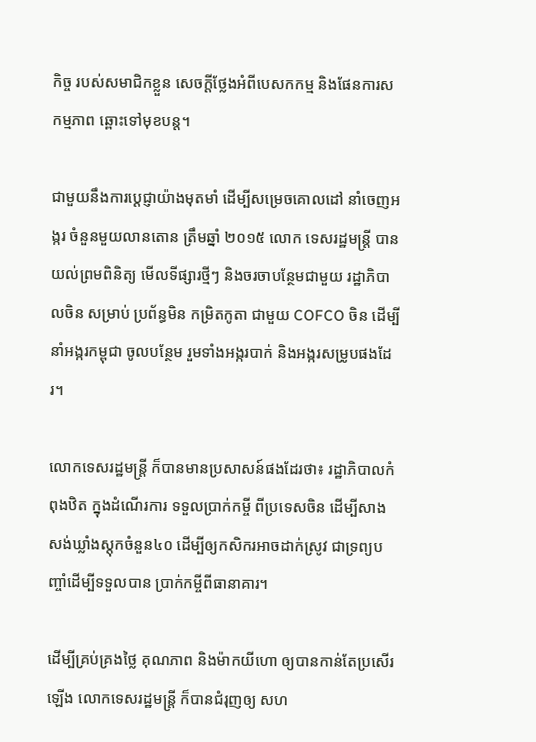កិច្ច របស់សមាជិកខ្លួន សេចក្តីថ្លែងអំពីបេសកកម្ម និងផែនការសកម្មភាព ឆ្ពោះទៅមុខបន្ត។

ជាមួយនឹងការប្តេជ្ញាយ៉ាងមុតមាំ ដើម្បីសម្រេចគោលដៅ នាំចេញអង្ករ ចំនួនមួយលានតោន ត្រឹមឆ្នាំ ២០១៥ លោក ទេសរដ្ឋមន្រ្តី បានយល់ព្រមពិនិត្យ មើលទីផ្សារថ្មីៗ និងចរចាបន្ថែមជាមួយ រដ្ឋាភិបាលចិន សម្រាប់ ប្រព័ន្ធមិន កម្រិតកូតា ជាមួយ COFCO ចិន ដើម្បីនាំអង្ករកម្ពុជា ចូលបន្ថែម រួមទាំងអង្ករបាក់ និងអង្ករសម្រូបផងដែរ។

លោកទេសរដ្ឋមន្រ្តី ក៏បានមានប្រសាសន៍ផងដែរថា៖ រដ្ឋាភិបាលកំពុងឋិត ក្នុងដំណើរការ ទទួលប្រាក់កម្ចី ពីប្រទេសចិន ដើម្បីសាងសង់ឃ្លាំងស្តុកចំនួន៤០ ដើម្បីឲ្យកសិករអាចដាក់ស្រូវ ជាទ្រព្យបញ្ចាំដើម្បីទទួលបាន ប្រាក់កម្ចីពីធានាគារ។

ដើម្បីគ្រប់គ្រងថ្លៃ គុណភាព និងម៉ាកយីហោ ឲ្យបានកាន់តែប្រសើរឡើង លោកទេសរដ្ឋមន្រ្តី ក៏បានជំរុញឲ្យ សហ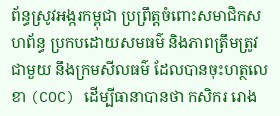ព័ន្ធស្រូវអង្ករកម្ពុជា ប្រព្រឹត្តចំពោះសមាជិកសហព័ន្ធ ប្រកបដោយសមធម៌ និងភាពត្រឹមត្រូវ ជាមួយ នឹងក្រមសីលធម៌ ដែលបានចុះហត្ថលេខា (COC) ដើម្បីធានាបានថា កសិករ រោង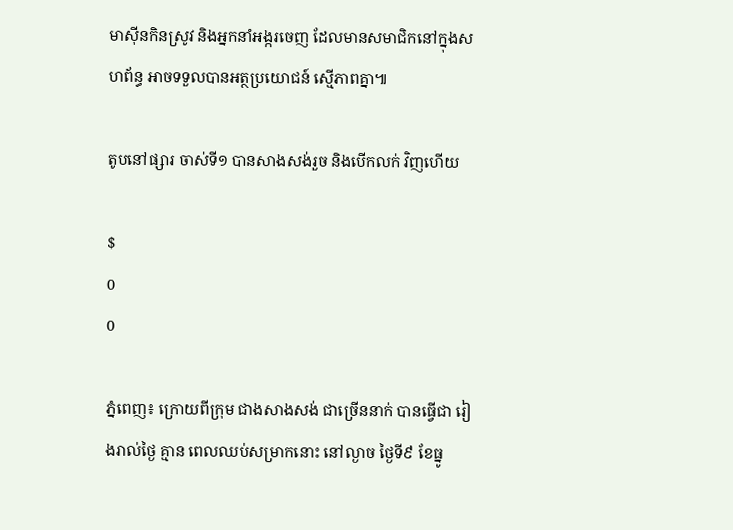មាស៊ីនកិនស្រូវ និងអ្នកនាំអង្ករចេញ ដែលមានសមាជិកនៅក្នុងសហព័ន្ធ អាចទទួលបានអត្ថប្រយោជន៍ ស្មើភាពគ្នា៕

តូបនៅផ្សារ ចាស់ទី១ បានសាងសង់រួច និងបើកលក់ វិញហើយ

$
0
0

ភ្នំពេញ៖ ក្រោយពីក្រុម ជាងសាងសង់ ជាច្រើននាក់ បានធ្វើជា រៀងរាល់ថ្ងៃ គ្មាន ពេលឈប់សម្រាកនោះ នៅល្ងាច ថ្ងៃទី៩ ខែធ្នូ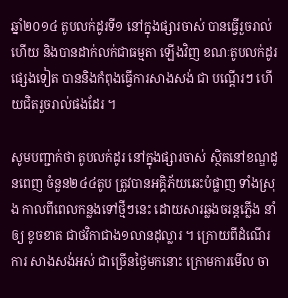ឆ្នាំ២០១៤ តូបលក់ដូរទី១ នៅក្នុងផ្សារចាស់ បានធ្វើរួចរាល់ហើយ និងបានដាក់លក់ជាធម្មតា ឡើងវិញ ខណៈតូបលក់ដូរ ផ្សេងទៀត បាននិងកំពុងធ្វើការសាងសង់ ជា បណ្តើរៗ ហើយជិតរួចរាល់ផងដែរ ។

សូមបញ្ជាក់ថា តូបលក់ដូរ នៅក្នុងផ្សារចាស់ ស្ថិតនៅខណ្ឌដូនពេញ ចំនួន២៤៤តូប ត្រូវបានអគ្គិភ័យឆេះបំផ្លាញ ទាំងស្រុង កាលពីពេលកន្លងទៅថ្មីៗនេះ ដោយសារឆ្លងចរន្តភ្លើង នាំឲ្យ ខូចខាត ជាថវិកាជាង១លានដុល្លារ ។ ក្រោយពីដំណើរការ សាងសង់អស់ ជាច្រើនថ្ងៃមកនោះ ក្រោមការមើល ចា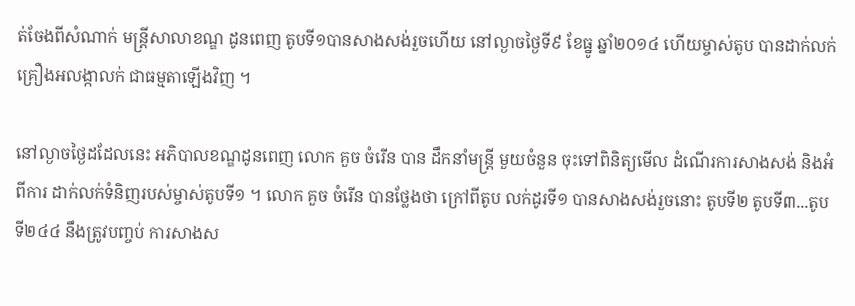ត់ចែងពីសំណាក់ មន្រ្តីសាលាខណ្ឌ ដូនពេញ តូបទី១បានសាងសង់រួចហើយ នៅល្ងាចថ្ងៃទី៩ ខែធ្នូ ឆ្នាំ២០១៤ ហើយម្ចាស់តូប បានដាក់លក់ គ្រឿងអលង្កាលក់ ជាធម្មតាឡើងវិញ ។

នៅល្ងាចថ្ងៃដដែលនេះ អភិបាលខណ្ឌដូនពេញ លោក គួច ចំរើន បាន ដឹកនាំមន្រ្តី មួយចំនួន ចុះទៅពិនិត្យមើល ដំណើរការសាងសង់ និងអំពីការ ដាក់លក់ទំនិញរបស់ម្ចាស់តូបទី១ ។ លោក គួច ចំរើន បានថ្លែងថា ក្រៅពីតូប លក់ដូរទី១ បានសាងសង់រួចនោះ តូបទី២ តូបទី៣...តូបទី២៤៤ នឹងត្រូវបញ្ចប់ ការសាងស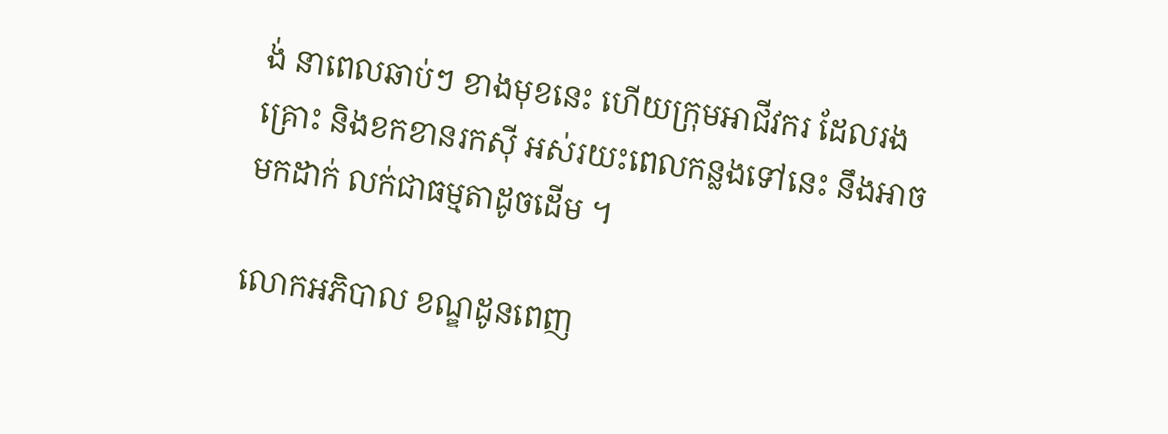ង់ នាពេលឆាប់ៗ ខាងមុខនេះ ហើយក្រុមអាជីវករ ដែលរងគ្រោះ និងខកខានរកស៊ី អស់រយះពេលកន្លងទៅនេះ នឹងអាចមកដាក់ លក់ជាធម្មតាដូចដើម ។

លោកអភិបាល ខណ្ឌដូនពេញ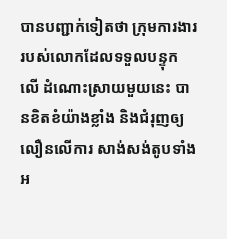បានបញ្ជាក់ទៀតថា ក្រុមការងារ របស់លោកដែលទទួលបន្ទុក លើ ដំណោះស្រាយមួយនេះ បានខិតខំយ៉ាងខ្លាំង និងជំរុញឲ្យលឿនលើការ សាង់សង់តូបទាំងអ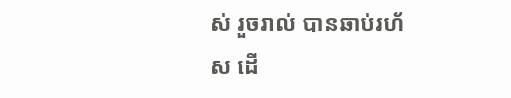ស់ រួចរាល់ បានឆាប់រហ័ស ដើ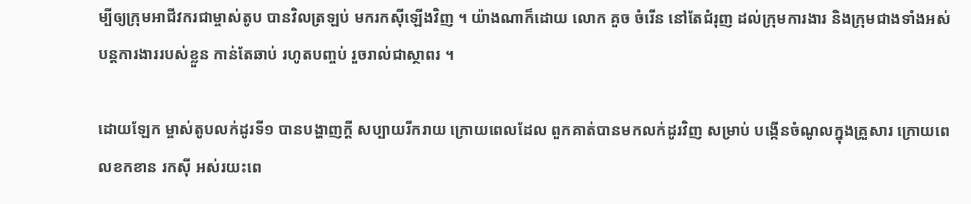ម្បីឲ្យក្រុមអាជីវករជាម្ចាស់តូប បានវិលត្រឡប់ មករកស៊ីឡើងវិញ ។ យ៉ាងណាក៏ដោយ លោក គួច ចំរើន នៅតែជំរុញ ដល់ក្រុមការងារ និងក្រុមជាងទាំងអស់ បន្តការងាររបស់ខ្លួន កាន់តែឆាប់ រហូតបញ្ចប់ រួចរាល់ជាស្ថាពរ ។

ដោយឡែក ម្ចាស់តូបលក់ដូរទី១ បានបង្ហាញក្តី សប្បាយរីករាយ ក្រោយពេលដែល ពួកគាត់បានមកលក់ដូរវិញ សម្រាប់ បង្កើនចំណូលក្នុងគ្រួសារ ក្រោយពេលខកខាន រកស៊ី អស់រយះពេ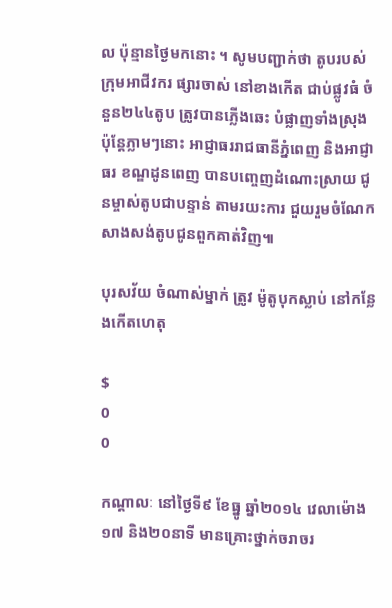ល ប៉ុន្មានថ្ងៃមកនោះ ។ សូមបញ្ជាក់ថា តូបរបស់ក្រុមអាជីវករ ផ្សារចាស់ នៅខាងកើត ជាប់ផ្លូវធំ ចំនួន២៤៤តូប ត្រូវបានភ្លើងឆេះ បំផ្លាញទាំងស្រុង ប៉ុន្តែភ្លាមៗនោះ អាជ្ញាធររាជធានីភ្នំពេញ និងអាជ្ញាធរ ខណ្ឌដូនពេញ បានបញ្ចេញដំណោះស្រាយ ជូនម្ចាស់តូបជាបន្ទាន់ តាមរយះការ ជួយរួមចំណែក សាងសង់តូបជូនពួកគាត់វិញ៕

បុរសវ័យ ចំណាស់ម្នាក់ ត្រូវ ម៉ូតូបុកស្លាប់ នៅកន្លែងកើតហេតុ

$
0
0

កណ្តាលៈ នៅថ្ងៃទី៩ ខែធ្នូ ឆ្នាំ២០១៤ វេលាម៉ោង ១៧ និង២០នាទី មានគ្រោះថ្នាក់ចរាចរ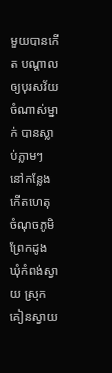មួយបានកើត បណ្តាលឲ្យបុរសវ័យចំណាស់ម្នាក់ បានស្លាប់ភ្លាមៗ នៅកន្លែងកើតហេតុ ចំណុចភូមិព្រែកដូង ឃុំកំពង់ស្វាយ ស្រុកគៀនស្វាយ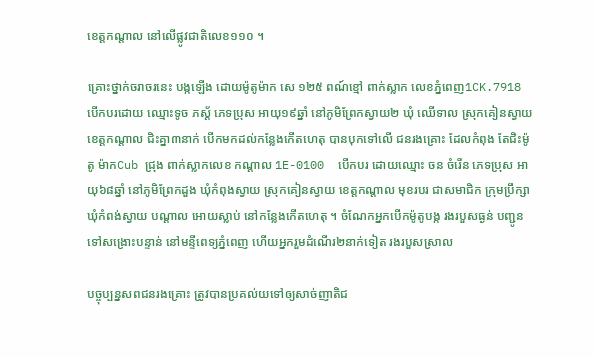ខេត្តកណ្ដាល នៅលើផ្លូវជាតិលេខ១១០ ។

គ្រោះថ្នាក់ចរាចរនេះ បង្កឡើង ដោយម៉ូតូម៉ាក សេ ១២៥ ពណ៍ខ្មៅ ពាក់ស្លាក លេខភ្នំពេញ1CK.7918 បើកបរដោយ ឈ្មោះទូច ភស្ត័ ភេទប្រុស អាយុ១៩ឆ្នាំ នៅភូមិព្រែកស្វាយ២ ឃុំ ឈើទាល ស្រុកគៀនស្វាយ ខេត្តកណ្ដាល ជិះគ្នា៣នាក់ បើកមកដល់កន្លែងកើតហេតុ បានបុកទៅលើ ជនរងគ្រោះ ដែលកំពុង តែជិះម៉ូតូ ម៉ាកCub ជ្រុង ពាក់ស្លាកលេខ កណ្ដាល 1E-0100  បើកបរ ដោយឈ្មោះ ចន ចំរើន ភេទប្រុស អាយុ៦៨ឆ្នាំ នៅភូមិព្រែកដួង ឃុំកំពុងស្វាយ ស្រុកគៀនស្វាយ ខេត្តកណ្ដាល មុខរបរ ជាសមាជិក ក្រុមប្រឹក្សា ឃុំកំពង់ស្វាយ បណ្ដាល អោយស្លាប់ នៅកន្លែងកើតហេតុ ។ ចំណែកអ្នកបើកម៉ូតូបង្ក រងរបួសធ្ងន់ បញ្ជូនទៅសង្រោះបន្ទាន់ នៅមន្ទីពេទ្យភ្នំពេញ ហើយអ្នករួមដំណើរ២នាក់ទៀត រងរបួសស្រាល

បច្ចុប្បន្នសពជនរងគ្រោះ ត្រូវបានប្រគល់យទៅឲ្យសាច់ញាតិជ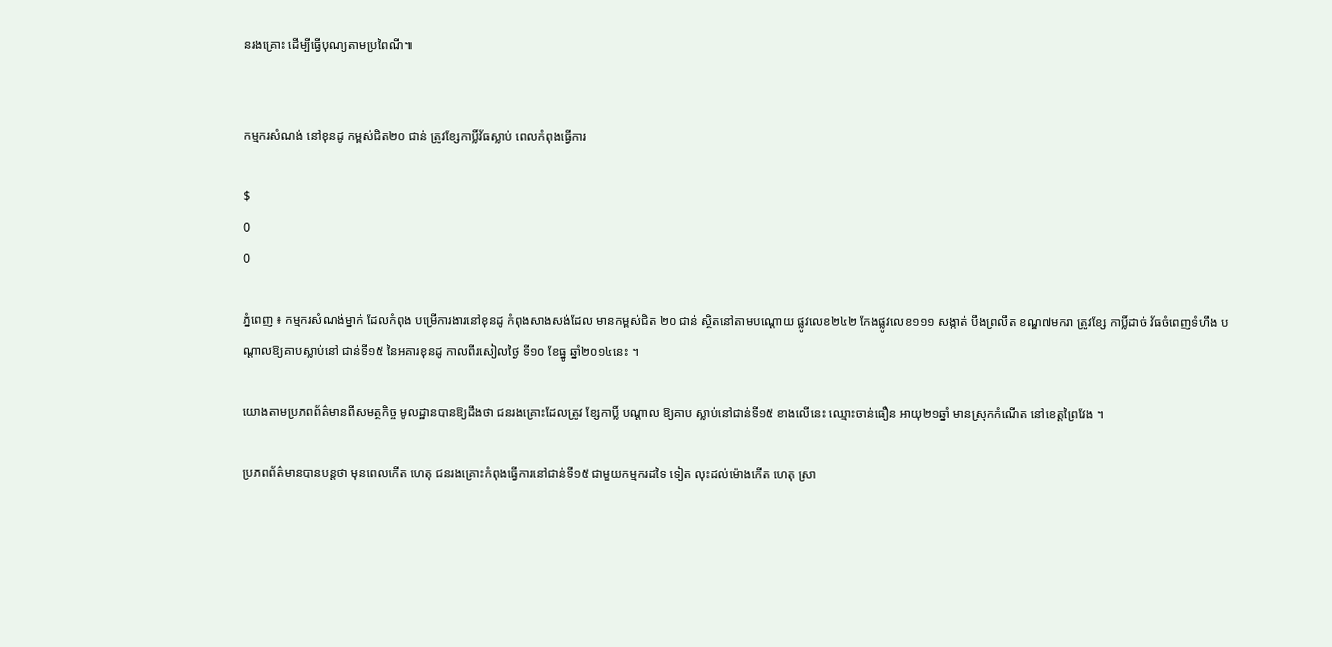នរងគ្រោះ ដើម្បីធ្វើបុណ្យតាមប្រពៃណី៕


កម្មករសំណង់ នៅខុនដូ កម្ពស់ជិត២០ ជាន់ ត្រូវខ្សែកាប្លិ៍វ័ធស្លាប់ ពេលកំពុងធ្វើការ

$
0
0

ភ្នំពេញ ៖ កម្មករសំណង់ម្នាក់ ដែលកំពុង បម្រើការងារនៅខុនដូ កំពុងសាងសង់ដែល មានកម្ពស់ជិត ២០ ជាន់ ស្ថិតនៅតាមបណ្ដោយ ផ្លូវលេខ២៤២ កែងផ្លូវលេខ១១១ សង្កាត់ បឹងព្រលឹត ខណ្ឌ៧មករា ត្រូវខ្សែ កាប្លិ៍ដាច់ វ័ធចំពេញទំហឹង បណ្ដាលឱ្យគាបស្លាប់នៅ ជាន់ទី១៥ នៃអគារខុនដូ កាលពីរសៀលថ្ងៃ ទី១០ ខែធ្នូ ឆ្នាំ២០១៤នេះ ។

យោងតាមប្រភពព័ត៌មានពីសមត្ថកិច្ច មូលដ្ឋានបានឱ្យដឹងថា ជនរងគ្រោះដែលត្រូវ ខ្សែកាប្លិ៍ បណ្ដាល ឱ្យគាប ស្លាប់នៅជាន់ទី១៥ ខាងលើនេះ ឈ្មោះចាន់ធឿន អាយុ២១ឆ្នាំ មានស្រុកកំណើត នៅខេត្ដព្រៃវែង ។

ប្រភពព័ត៌មានបានបន្ដថា មុនពេលកើត ហេតុ ជនរងគ្រោះកំពុងធ្វើការនៅជាន់ទី១៥ ជាមួយកម្មករដទៃ ទៀត លុះដល់ម៉ោងកើត ហេតុ ស្រា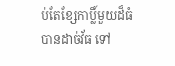ប់តែខ្សែកាប្លិ៍មួយដ៏ធំបានដាច់វ័ធ ទៅ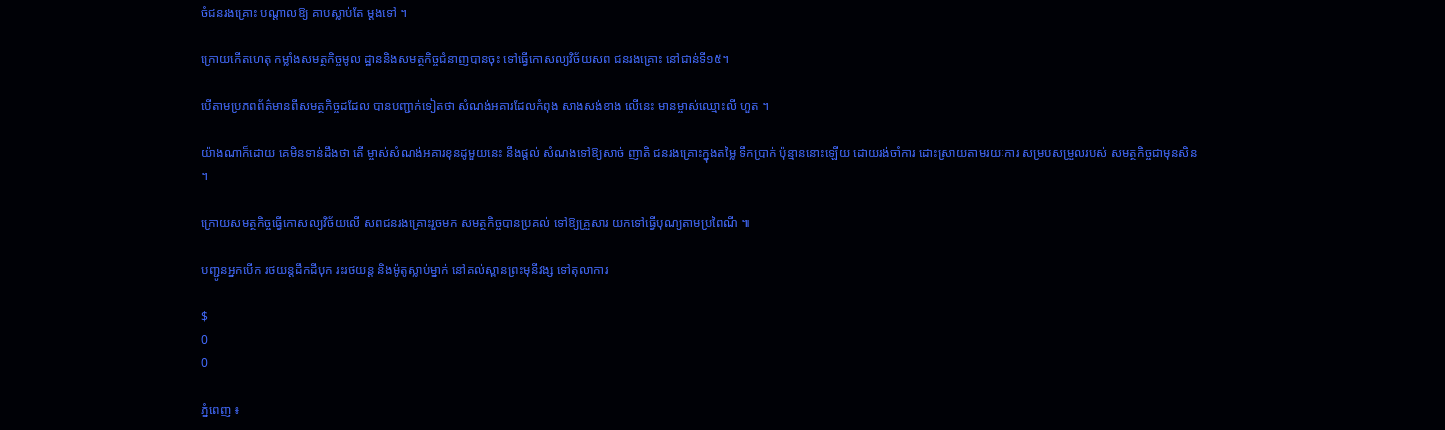ចំជនរងគ្រោះ បណ្ដាលឱ្យ គាបស្លាប់តែ ម្ដងទៅ ។

ក្រោយកើតហេតុ កម្លាំងសមត្ថកិច្ចមូល ដ្ឋាននិងសមត្ថកិច្ចជំនាញបានចុះ ទៅធ្វើកោសល្យវិច័យសព ជនរងគ្រោះ នៅជាន់ទី១៥។

បើតាមប្រភពព័ត៌មានពីសមត្ថកិច្ចដដែល បានបញ្ជាក់ទៀតថា សំណង់អគារដែលកំពុង សាងសង់ខាង លើនេះ មានម្ចាស់ឈ្មោះលី ហួត ។

យ៉ាងណាក៏ដោយ គេមិនទាន់ដឹងថា តើ ម្ចាស់សំណង់អគារខុនដូមួយនេះ នឹងផ្ដល់ សំណងទៅឱ្យសាច់ ញាតិ ជនរងគ្រោះក្នុងតម្លៃ ទឹកប្រាក់ ប៉ុន្មាននោះឡើយ ដោយរង់ចាំការ ដោះស្រាយតាមរយៈការ សម្របសម្រួលរបស់ សមត្ថកិច្ចជាមុនសិន ។

ក្រោយសមត្ថកិច្ចធ្វើកោសល្យវិច័យលើ សពជនរងគ្រោះរួចមក សមត្ថកិច្ចបានប្រគល់ ទៅឱ្យគ្រួសារ យកទៅធ្វើបុណ្យតាមប្រពៃណី ៕

បញ្ជូនអ្នកបើក រថយន្ដដឹកដីបុក រះរថយន្ដ និងម៉ូតូស្លាប់ម្នាក់ នៅគល់ស្ពានព្រះមុនីវង្ស ទៅតុលាការ

$
0
0

ភ្នំពេញ ៖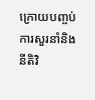ក្រោយបញ្ចប់ការសួរនាំនិង នីតិវិ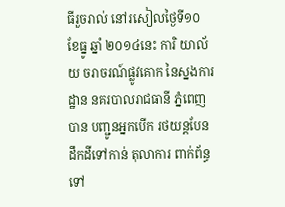ធីរួចរាល់ នៅរសៀលថ្ងៃទី១០ ខែធ្នូ ឆ្នាំ ២០១៤នេះ ការិ យាល័យ ចរាចរណ៍ផ្លូវគោក នៃស្នងការដ្ឋាន នគរបាលរាជធានី ភ្នំពេញបាន បញ្ជូនអ្នកបើក រថយន្ដបែន ដឹកដីទៅកាន់ តុលាការ ពាក់ព័ន្ធទៅ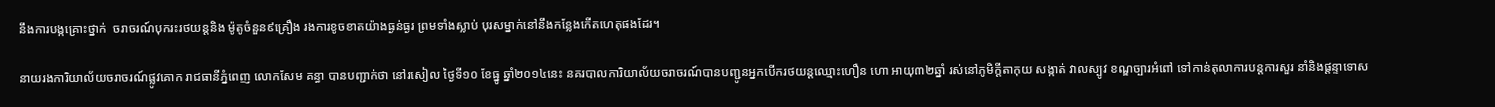នឹងការបង្កគ្រោះថ្នាក់  ចរាចរណ៍បុករះរថយន្ដនិង ម៉ូតូចំនួន៩គ្រឿង រងការខូចខាតយ៉ាងធ្ងន់ធ្ងរ ព្រមទាំងស្លាប់ បុរសម្នាក់នៅនឹងកន្លែងកើតហេតុផងដែរ។

នាយរងការិយាល័យចរាចរណ៍ផ្លូវគោក រាជធានីភ្នំពេញ លោកសែម គន្ធា បានបញ្ជាក់ថា នៅរសៀល ថ្ងៃទី១០ ខែធ្នូ ឆ្នាំ២០១៤នេះ នគរបាលការិយាល័យចរាចរណ៍បានបញ្ជូនអ្នកបើករថយន្ដឈ្មោះហឿន ហោ អាយុ៣២ឆ្នាំ រស់នៅភូមិក្ដីតាកុយ សង្កាត់ វាលស្បូវ ខណ្ឌច្បារអំពៅ ទៅកាន់តុលាការបន្ដការសួរ នាំនិងផ្ដន្ទាទោស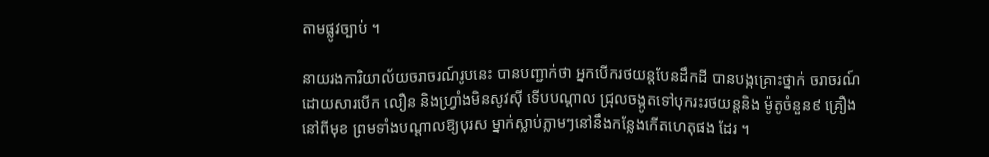តាមផ្លូវច្បាប់ ។

នាយរងការិយាល័យចរាចរណ៍រូបនេះ បានបញ្ជាក់ថា អ្នកបើករថយន្ដបែនដឹកដី បានបង្កគ្រោះថ្នាក់ ចរាចរណ៍ ដោយសារបើក លឿន និងហ្វ្រាំងមិនសូវស៊ី ទើបបណ្ដាល ជ្រុលចង្កូតទៅបុករះរថយន្ដនិង ម៉ូតូចំនួន៩ គ្រឿងនៅពីមុខ ព្រមទាំងបណ្ដាលឱ្យបុរស ម្នាក់ស្លាប់ភ្លាមៗនៅនឹងកន្លែងកើតហេតុផង ដែរ ។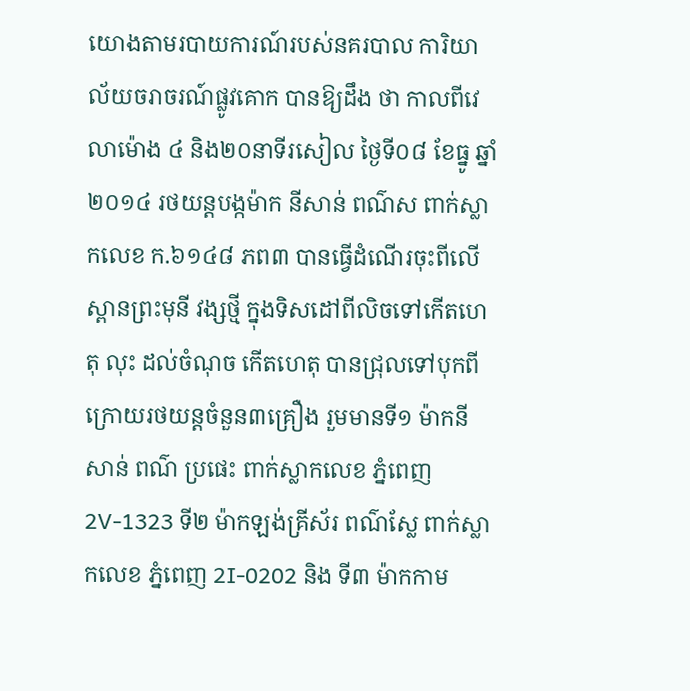យោងតាមរបាយការណ៍របស់នគរបាល ការិយាល័យចរាចរណ៍ផ្លូវគោក បានឱ្យដឹង ថា កាលពីវេលាម៉ោង ៤ និង២០នាទីរសៀល ថ្ងៃទី០៨ ខែធ្នូ ឆ្នាំ២០១៤ រថយន្ដបង្កម៉ាក នីសាន់ ពណ៌ស ពាក់ស្លាកលេខ ក.៦១៤៨ ភព៣ បានធ្វើដំណើរចុះពីលើស្ពានព្រះមុនី វង្សថ្មី ក្នុងទិសដៅពីលិចទៅកើតហេតុ លុះ ដល់ចំណុច កើតហេតុ បានជ្រុលទៅបុកពី ក្រោយរថយន្ដចំនួន៣គ្រឿង រួមមានទី១ ម៉ាកនីសាន់ ពណ៌ ប្រផេះ ពាក់ស្លាកលេខ ភ្នំពេញ 2V-1323 ទី២ ម៉ាកឡង់គ្រីស័រ ពណ៌ស្លែ ពាក់ស្លាកលេខ ភ្នំពេញ 2I-0202 និង ទី៣ ម៉ាកកាម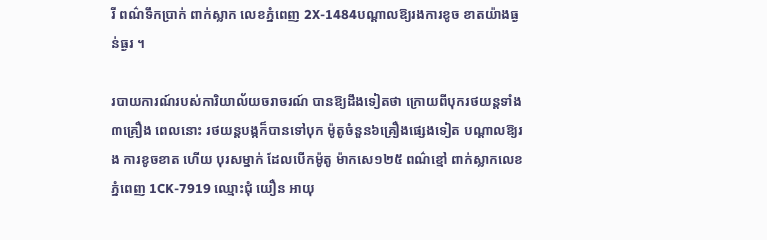រី ពណ៌ទឹកប្រាក់ ពាក់ស្លាក លេខភ្នំពេញ 2X-1484បណ្ដាលឱ្យរងការខូច ខាតយ៉ាងធ្ងន់ធ្ងរ ។

របាយការណ៍របស់ការិយាល័យចរាចរណ៍ បានឱ្យដឹងទៀតថា ក្រោយពីបុករថយន្ដទាំង ៣គ្រឿង ពេលនោះ រថយន្ដបង្កក៏បានទៅបុក ម៉ូតូចំនួន៦គ្រឿងផ្សេងទៀត បណ្ដាលឱ្យរង ការខូចខាត ហើយ បុរសម្នាក់ ដែលបើកម៉ូតូ ម៉ាកសេ១២៥ ពណ៌ខ្មៅ ពាក់ស្លាកលេខ ភ្នំពេញ 1CK-7919 ឈ្មោះជុំ យឿន អាយុ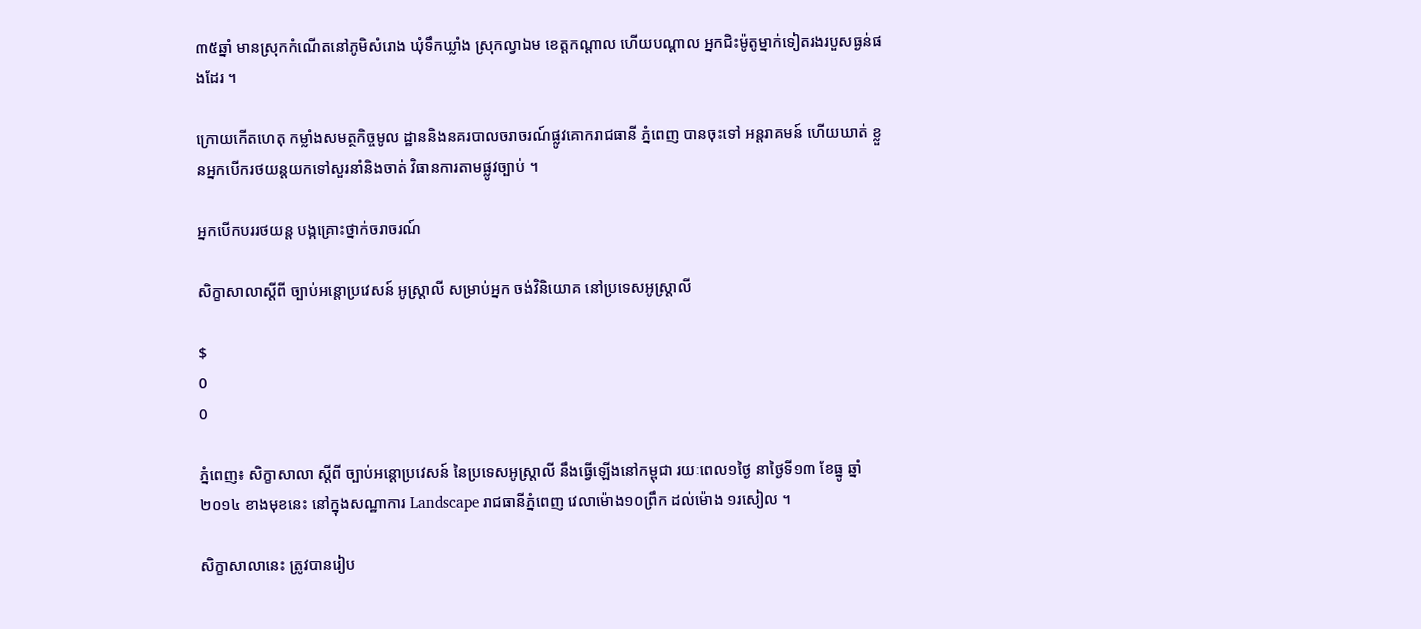៣៥ឆ្នាំ មានស្រុកកំណើតនៅភូមិសំរោង ឃុំទឹកឃ្លាំង ស្រុកល្វាឯម ខេត្ដកណ្ដាល ហើយបណ្ដាល អ្នកជិះម៉ូតូម្នាក់ទៀតរងរបួសធ្ងន់ផងដែរ ។

ក្រោយកើតហេតុ កម្លាំងសមត្ថកិច្ចមូល ដ្ឋាននិងនគរបាលចរាចរណ៍ផ្លូវគោករាជធានី ភ្នំពេញ បានចុះទៅ អន្ដរាគមន៍ ហើយឃាត់ ខ្លួនអ្នកបើករថយន្ដយកទៅសួរនាំនិងចាត់ វិធានការតាមផ្លូវច្បាប់ ។

អ្នកបើកបររថយន្ត បង្កគ្រោះថ្នាក់ចរាចរណ៍

សិក្ខាសាលាស្តីពី ច្បាប់អន្តោប្រវេសន៍ អូស្រ្តាលី សម្រាប់អ្នក ចង់វិនិយោគ នៅប្រទេសអូស្រ្តាលី

$
0
0

ភ្នំពេញ៖ សិក្ខាសាលា ស្តីពី ច្បាប់អន្តោប្រវេសន៍ នៃប្រទេសអូស្រ្តាលី នឹងធ្វើឡើងនៅកម្ពុជា រយៈពេល១ថ្ងៃ នាថ្ងៃទី១៣ ខែធ្នូ ឆ្នាំ២០១៤ ខាងមុខនេះ នៅក្នុងសណ្ឋាការ Landscape រាជធានីភ្នំពេញ វេលាម៉ោង១០ព្រឹក ដល់ម៉ោង ១រសៀល ។

សិក្ខាសាលានេះ ត្រូវបានរៀប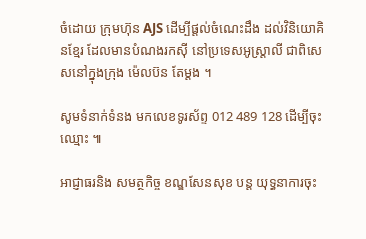ចំដោយ ក្រុមហ៊ុន AJS ដើម្បីផ្តល់ចំណេះដឹង ដល់វិនិយោគិនខ្មែរ ដែលមានបំណងរកស៊ី នៅប្រទេសអូស្រ្តាលី ជាពិសេសនៅក្នុងក្រុង ម៉េលប៊ន តែម្តង ។

សូមទំនាក់ទំនង មកលេខទូរស័ព្ទ 012 489 128 ដើម្បីចុះឈ្មោះ ៕

អាជ្ញាធរនិង សមត្ថកិច្ច ខណ្ឌសែនសុខ បន្ដ យុទ្ធនាការចុះ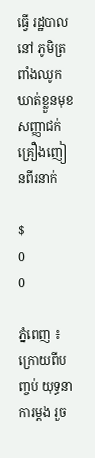ធ្វើ រដ្ឋបាលនៅ ភូមិត្រពាំងឈូក ឃាត់ខ្លួនមុខ សញ្ញាជក់ គ្រឿងញៀនពីរនាក់

$
0
0

ភ្នំពេញ ៖ ក្រោយពីបញ្ចប់ យុទ្ធនាការម្ដង រួច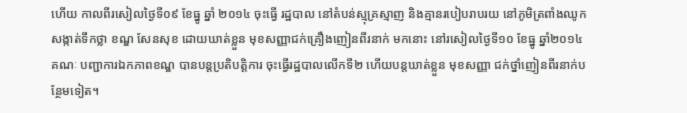ហើយ កាលពីរសៀលថ្ងៃទី០៩ ខែធ្នូ ឆ្នាំ ២០១៤ ចុះធ្វើ រដ្ឋបាល នៅតំបន់ស្មុគ្រស្មាញ និងគ្មានរបៀបរាបរយ នៅភូមិត្រពាំងឈូក សង្កាត់ទឹកថ្លា ខណ្ឌ សែនសុខ ដោយឃាត់ខ្លួន មុខសញ្ញាជក់គ្រឿងញៀនពីរនាក់ មកនោះ នៅរសៀលថ្ងៃទី១០ ខែធ្នូ ឆ្នាំ២០១៤ គណៈ បញ្ជាការឯកភាពខណ្ឌ បានបន្ដប្រតិបត្ដិការ ចុះធ្វើរដ្ឋបាលលើកទី២ ហើយបន្ដឃាត់ខ្លួន មុខសញ្ញា ជក់ថ្នាំញៀនពីរនាក់បន្ថែមទៀត។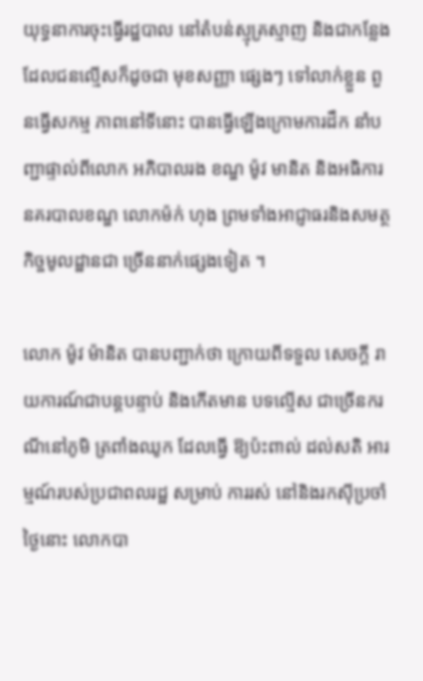យុទ្ធនាការចុះធ្វើរដ្ឋបាល នៅតំបន់ស្មុគ្រស្មាញ និងជាកន្លែង ដែលជនល្មើសក៏ដូចជា មុខសញ្ញា ផ្សេងៗ ទៅលាក់ខ្លួន ពួនធ្វើសកម្ម ភាពនៅទីនោះ បានធ្វើឡើងក្រោមការដឹក នាំបញ្ជាផ្ទាល់ពីលោក អភិបាលរង ខណ្ឌ ម៉ូវ មានិត និងអធិការនគរបាលខណ្ឌ លោកម៉ក់ ហុង ព្រមទាំងអាជ្ញាធរនិងសមត្ថកិច្ចមូលដ្ឋានជា ច្រើននាក់ផ្សេងទៀត ។

លោក ម៉ូវ ម៉ានិត បានបញ្ជាក់ថា ក្រោយពីទទួល សេចក្ដី រាយការណ៍ជាបន្ដបន្ទាប់ និងកើតមាន បទល្មើស ជាច្រើនករណីនៅភូមិ ត្រពាំងឈូក ដែលធ្វើ ឱ្យប៉ះពាល់ ដល់សតិ អារម្មណ៍របស់ប្រជាពលរដ្ឋ សម្រាប់ ការរស់ នៅនិងរកស៊ីប្រចាំថ្ងៃនោះ លោកបា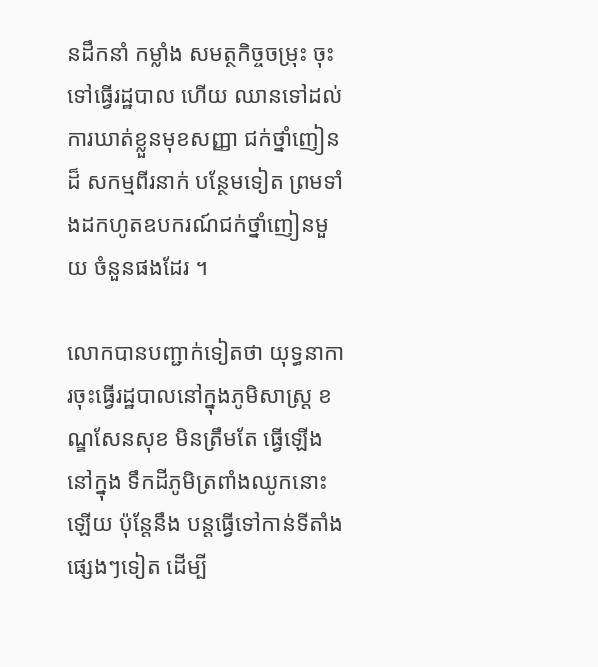នដឹកនាំ កម្លាំង សមត្ថកិច្ចចម្រុះ ចុះទៅធ្វើរដ្ឋបាល ហើយ ឈានទៅដល់ការឃាត់ខ្លួនមុខសញ្ញា ជក់ថ្នាំញៀនដ៏ សកម្មពីរនាក់ បន្ថែមទៀត ព្រមទាំងដកហូតឧបករណ៍ជក់ថ្នាំញៀនមួយ ចំនួនផងដែរ ។

លោកបានបញ្ជាក់ទៀតថា យុទ្ធនាការចុះធ្វើរដ្ឋបាលនៅក្នុងភូមិសាស្ដ្រ ខណ្ឌសែនសុខ មិនត្រឹមតែ ធ្វើឡើងនៅក្នុង ទឹកដីភូមិត្រពាំងឈូកនោះឡើយ ប៉ុន្ដែនឹង បន្ដធ្វើទៅកាន់ទីតាំងផ្សេងៗទៀត ដើម្បី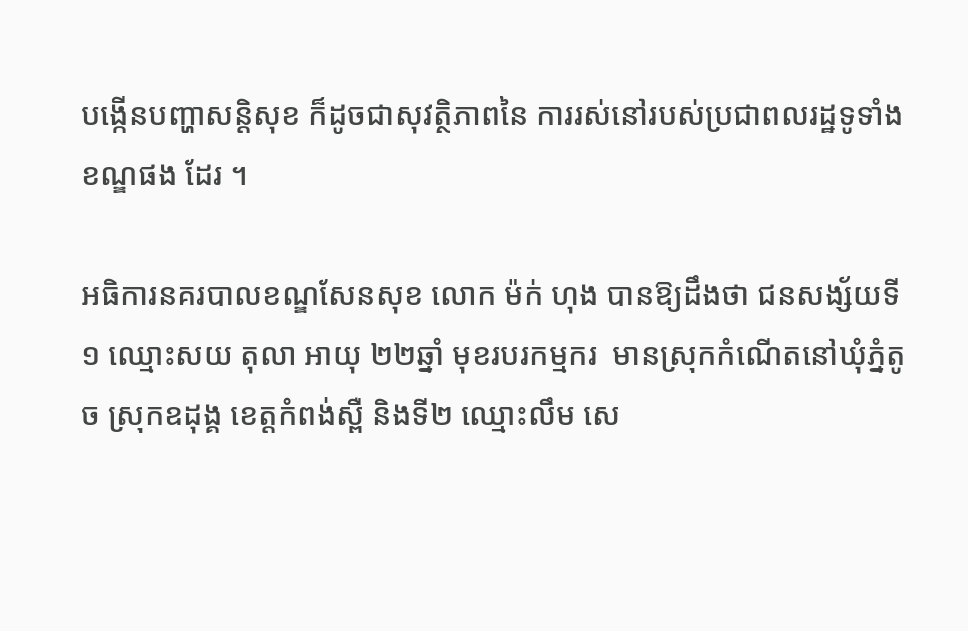បង្កើនបញ្ហាសន្ដិសុខ ក៏ដូចជាសុវត្ថិភាពនៃ ការរស់នៅរបស់ប្រជាពលរដ្ឋទូទាំងខណ្ឌផង ដែរ ។

អធិការនគរបាលខណ្ឌសែនសុខ លោក ម៉ក់ ហុង បានឱ្យដឹងថា ជនសង្ស័យទី១ ឈ្មោះសយ តុលា អាយុ ២២ឆ្នាំ មុខរបរកម្មករ  មានស្រុកកំណើតនៅឃុំភ្នំតូច ស្រុកឧដុង្គ ខេត្ដកំពង់ស្ពឺ និងទី២ ឈ្មោះលឹម សេ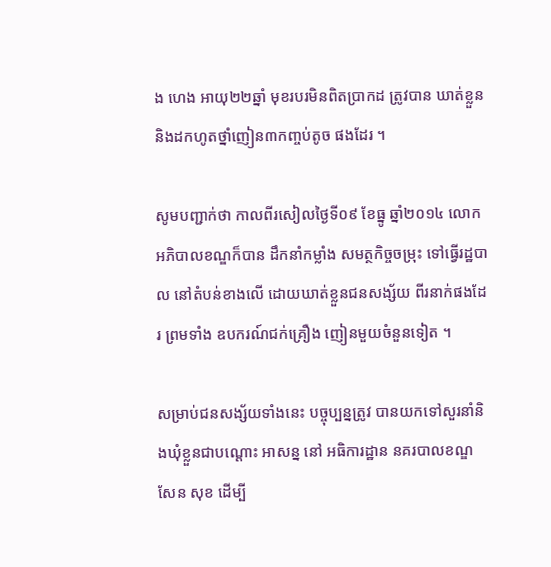ង ហេង អាយុ២២ឆ្នាំ មុខរបរមិនពិតប្រាកដ ត្រូវបាន ឃាត់ខ្លួននិងដកហូតថ្នាំញៀន៣កញ្ចប់តូច ផងដែរ ។

សូមបញ្ជាក់ថា កាលពីរសៀលថ្ងៃទី០៩ ខែធ្នូ ឆ្នាំ២០១៤ លោកអភិបាលខណ្ឌក៏បាន ដឹកនាំកម្លាំង សមត្ថកិច្ចចម្រុះ ទៅធ្វើរដ្ឋបាល នៅតំបន់ខាងលើ ដោយឃាត់ខ្លួនជនសង្ស័យ ពីរនាក់ផងដែរ ព្រមទាំង ឧបករណ៍ជក់គ្រឿង ញៀនមួយចំនួនទៀត ។

សម្រាប់ជនសង្ស័យទាំងនេះ បច្ចុប្បន្នត្រូវ បានយកទៅសួរនាំនិងឃុំខ្លួនជាបណ្ដោះ អាសន្ន នៅ អធិការដ្ឋាន នគរបាលខណ្ឌសែន សុខ ដើម្បី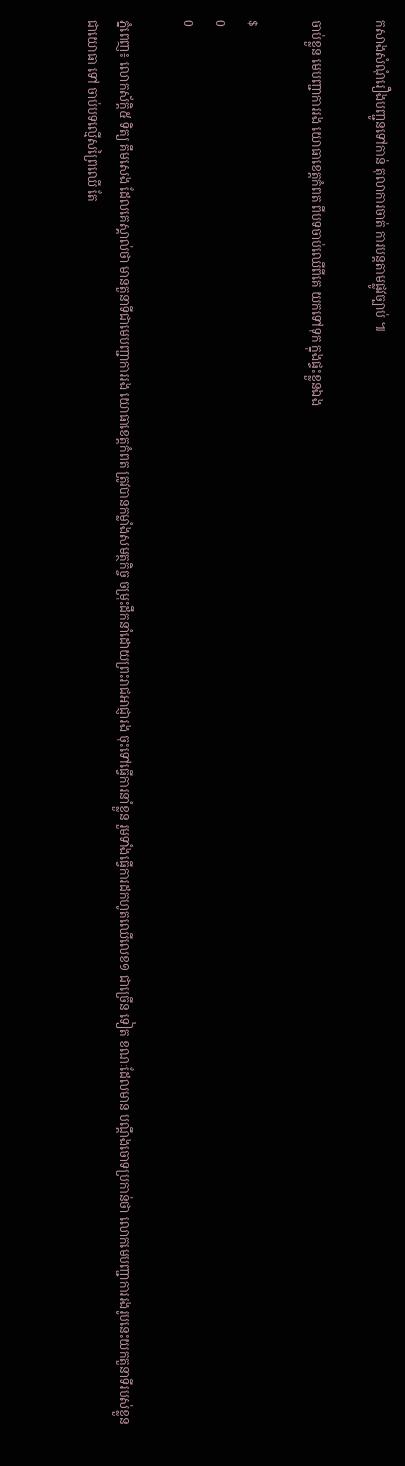កសាងសំណុំរឿងបញ្ជូនទៅកាន់ តុលាការចាត់ ការបន្ដតាមផ្លូវច្បាប់ ៕

ចាប់ខ្លួន មេបញ្ជាការរង យោធាខេត្តកំពត ពីបទចាប់ឈើពីគេ យកទៅទុក ក្នុងផ្ទះខ្លួនឯង

$
0
0

ភ្នំពេញ៖ លោកស័កិ្ត៥ ទិត្យ គឹមសេង ដែលគេស្គាល់ថា មានតួនាទីជាមេបញ្ជាការរង យោធាខេត្តកំពត ត្រូវបានកម្លាំងសមត្ថកិច្ច ចម្រុះដឹកនាំដោយព្រះរាជអាជ្ញារង ចុះទៅធ្វើការនាំខ្លួន រួមទាំងធ្វើការដកហូតឈើលេខ១ ជាច្រើន ទៀត ខណៈដែលមាន បណ្តឹងចោទប្រកាន់ថា លោកមេបញ្ជាការរងរូបនេះយកតួនាទីរបស់ខ្លួន ជាយោធា ទៅ ចាប់បទល្មើសព្រៃឈើ តែ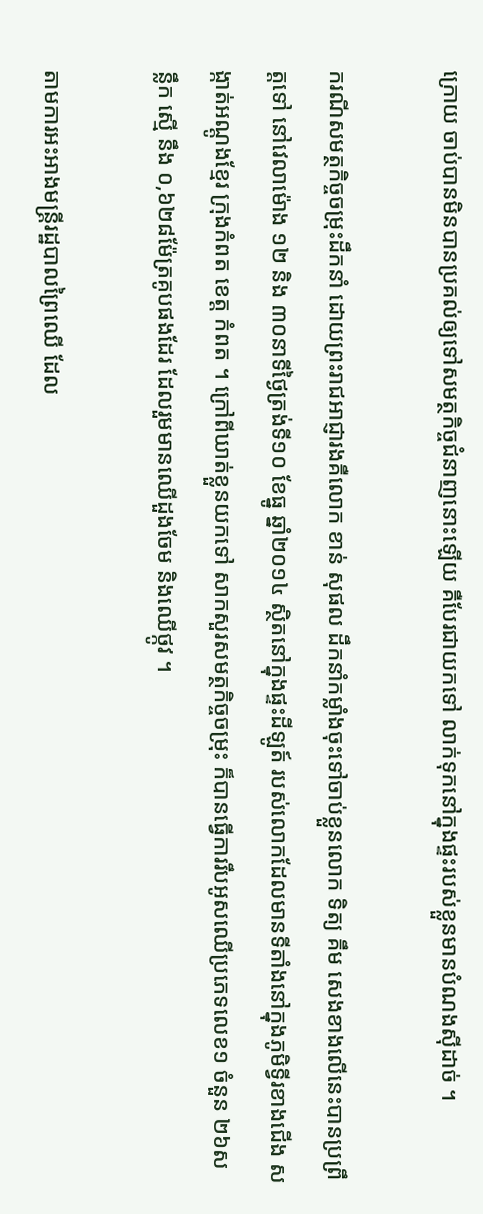ក្រោយ ចាប់បានមិនបានប្រគល់ឲ្យទៅសមត្ថកិច្ចជំនាញនោះឡើយ គឺបែរជាយកទៅ លាក់ទុកនៅក្នុងផ្ទះរបស់ខ្លួនមានបំណងស៊ីដាច់ ។

ករណីសមត្ថកិច្ចចម្រុះដឹកនាំ ដោយព្រះរាជអាជ្ញារងគឺលោក ខាន់ សុផល ដឹកនាំកម្លាំងចុះទៅចាប់ខ្លួនលោក ទិត្យ គឹម សេងខាងលើនេះបានប្រព្រឹត្តទៅ នៅវេលាម៉ោង ១២ និង ៣០នាទីថ្ងៃត្រង់ទី១០ ខែធ្នូ ឆ្នាំ២០១៤ ស្ថិតនៅក្នុងផ្ទះដីឡូត៍ របស់លោកដែលមានទីតាំងនៅក្នុងភូមិទ្វីរខាងជើង សង្កាត់អណ្តូងខ្មែរ ក្រុងកំពត ខេត្ត កំពត ។ ក្រៅពីឃាត់ខ្លួនយកទៅ សាកសួរសមត្ថកិច្ចចម្រុះ ក៏បានធ្វើការរឹបអូសឈើប្រភេទលេខ១ ចំនួន ២៦សន្លឹក ស្មើ នឹង ០,៦២៨ម៉ែត្រគូបផងដែរ ដែលរួមមានឈើដួងចែម និងឈើថ្កូវ ។

តាមការអះអាងមន្រ្តីរដ្ឋបាលព្រៃឈើ ដែល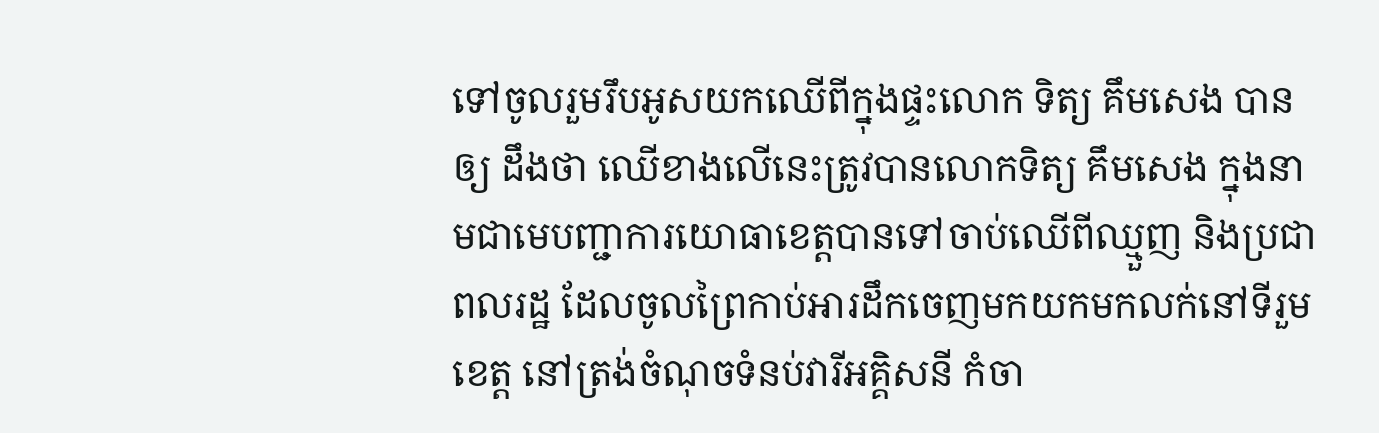ទៅចូលរួមរឹបអូសយកឈើពីក្នុងផ្ទះលោក ទិត្យ គឹមសេង បានឲ្យ ដឹងថា ឈើខាងលើនេះត្រូវបានលោកទិត្យ គឹមសេង ក្នុងនាមជាមេបញ្ជាការយោធាខេត្តបានទៅចាប់ឈើពីឈ្មួញ និងប្រជាពលរដ្ឋ ដែលចូលព្រៃកាប់អារដឹកចេញមកយកមកលក់នៅទីរួមខេត្ត នៅត្រង់ចំណុចទំនប់វារីអគ្គិសនី កំចា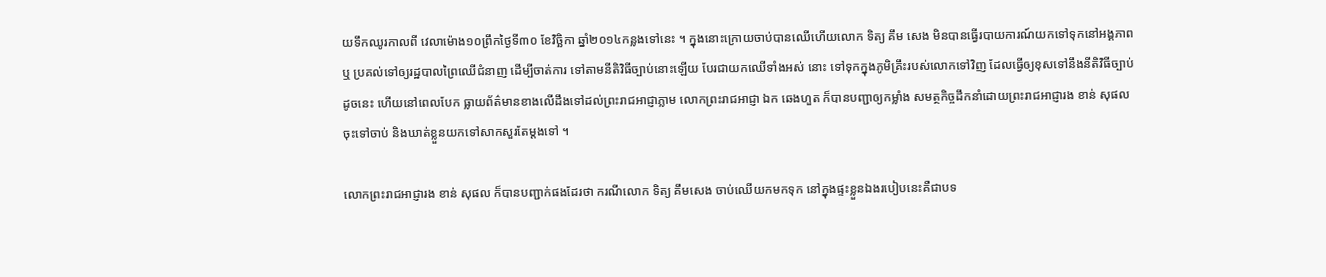យទឹកឈូរកាលពី វេលាម៉ោង១០ព្រឹកថ្ងៃទី៣០ ខែវិច្ឆិកា ឆ្នាំ២០១៤កន្លងទៅនេះ ។ ក្នុងនោះក្រោយចាប់បានឈើហើយលោក ទិត្យ គឹម សេង មិនបានធ្វើរបាយការណ៍យកទៅទុកនៅអង្គភាព ឬ ប្រគល់ទៅឲ្យរដ្ឋបាលព្រៃឈើជំនាញ ដើម្បីចាត់ការ ទៅតាមនីតិវិធីច្បាប់នោះឡើយ បែរជាយកឈើទាំងអស់ នោះ ទៅទុកក្នុងភូមិគ្រឹះរបស់លោកទៅវិញ ដែលធ្វើឲ្យខុសទៅនឹងនីតិវិធីច្បាប់ ដូចនេះ ហើយនៅពេលបែក ធ្លាយព័ត៌មានខាងលើដឹងទៅដល់ព្រះរាជអាជ្ញាភ្លាម លោកព្រះរាជអាជ្ញា ឯក ឆេងហួត ក៏បានបញ្ជាឲ្យកម្លាំង សមត្ថកិច្ចដឹកនាំដោយព្រះរាជអាជ្ញារង ខាន់ សុផល ចុះទៅចាប់ និងឃាត់ខ្លួនយកទៅសាកសួរតែម្តងទៅ ។

លោកព្រះរាជអាជ្ញារង ខាន់ សុផល ក៏បានបញ្ជាក់ផងដែរថា ករណីលោក ទិត្យ គឹមសេង ចាប់ឈើយកមកទុក នៅក្នុងផ្ទះខ្លួនឯងរបៀបនេះគឺជាបទ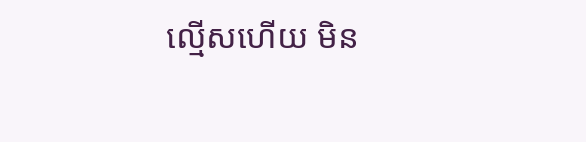ល្មើសហើយ មិន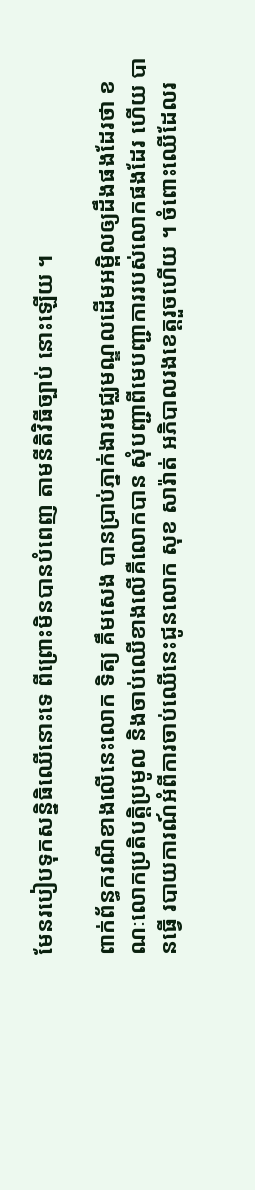មែនរបៀបទុកសន្និធិឈើនោះទេ ពីព្រោះមិនបានបំពេញ តាមនីតិវិធីច្បាប់ នោះឡើយ ។

ពាក់ព័ន្ធករណីខាងលើនេះលោក ទិត្យ គឹមសេង បានប្រាប់ភ្នាក់ងារមជ្ឈមណ្ឌលដើមអម្ពិលឲ្យដឹងផងដែរថា ខណៈលោកប្រតិបត្តិប្រមូល និងចាប់ឈើខាងលើគឺលោកបាន សុំបញ្ជាពីមេបញ្ជាការរបស់លោកផងដែរ ហើយ បានធ្វើ របាយការណ៍អំពីការចាប់ឈើនេះជូនលោក សុខ សារ៉ាត់ អភិបាលរងខេត្តរួចហើយ ។ ចំពោះឈើដែលរ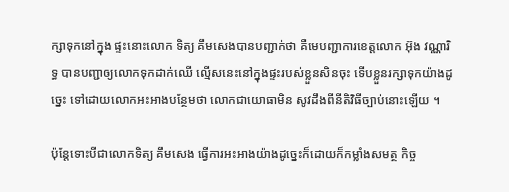ក្សាទុកនៅក្នុង ផ្ទះនោះលោក ទិត្យ គឹមសេងបានបញ្ជាក់ថា គឺមេបញ្ជាការខេត្តលោក អ៊ុង វណ្ណារិទ្ធ បានបញ្ជាឲ្យលោកទុកដាក់ឈើ ល្មើសនេះនៅក្នុងផ្ទះរបស់ខ្លួនសិនចុះ ទើបខ្លួនរក្សាទុកយ៉ាងដូច្នេះ ទៅដោយលោកអះអាងបន្ថែមថា លោកជាយោធាមិន សូវដឹងពីនីតិវិធីច្បាប់នោះឡើយ ។

ប៉ុន្តែទោះបីជាលោកទិត្យ គឹមសេង ធ្វើការអះអាងយ៉ាងដូច្នេះក៏ដោយក៏កម្លាំងសមត្ថ កិច្ច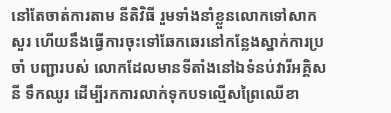នៅតែចាត់ការតាម នីតិវិធី រួមទាំងនាំខ្លួនលោកទៅសាកសួរ ហើយនឹងធ្វើការចុះទៅឆែកឆេរនៅកន្លែងស្នាក់ការប្រចាំ បញ្ជារបស់ លោកដែលមានទីតាំងនៅឯទំនប់វារីអគ្គិសនី ទឹកឈូរ ដើម្បីរកការលាក់ទុកបទល្មើសព្រៃឈើខា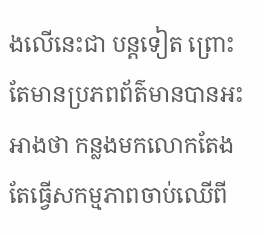ងលើនេះជា បន្តទៀត ព្រោះតែមានប្រភពព័ត៌មានបានអះអាងថា កន្លងមកលោកតែងតែធ្វើសកម្មភាពចាប់ឈើពី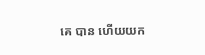គេ បាន ហើយយក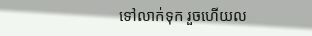ទៅលាក់ទុក រួចហើយល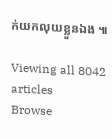ក់យកលុយខ្លួនឯង ៕

Viewing all 8042 articles
Browse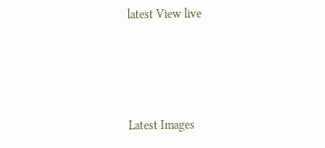latest View live




Latest Images